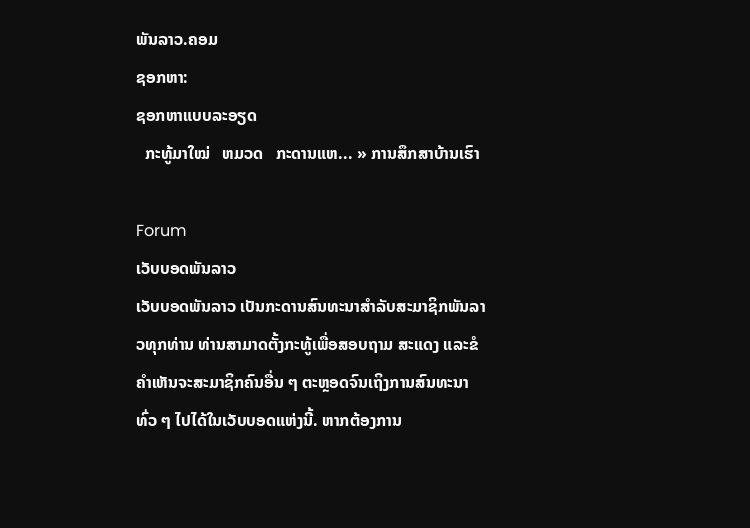ພັນລາວ.ຄອມ
ຊອກຫາ:
ຊອກຫາແບບລະອຽດ
  ກະທູ້ມາໃໝ່   ຫມວດ   ກະດານແຫ... » ການສຶກສາບ້ານເຮົາ

Forum
ເວັບບອດພັນລາວ
ເວັບບອດພັນລາວ ເປັນກະດານສົນທະນາສຳລັບສະມາຊິກພັນລາວທຸກທ່ານ ທ່ານສາມາດຕັ້ງກະທູ້ເພື່ອສອບຖາມ ສະແດງ ແລະຂໍຄຳເຫັນຈະສະມາຊິກຄົນອື່ນ ໆ ຕະຫຼອດຈົນເຖິງການສົນທະນາທົ່ວ ໆ ໄປໄດ້ໃນເວັບບອດແຫ່ງນີ້. ຫາກຕ້ອງການ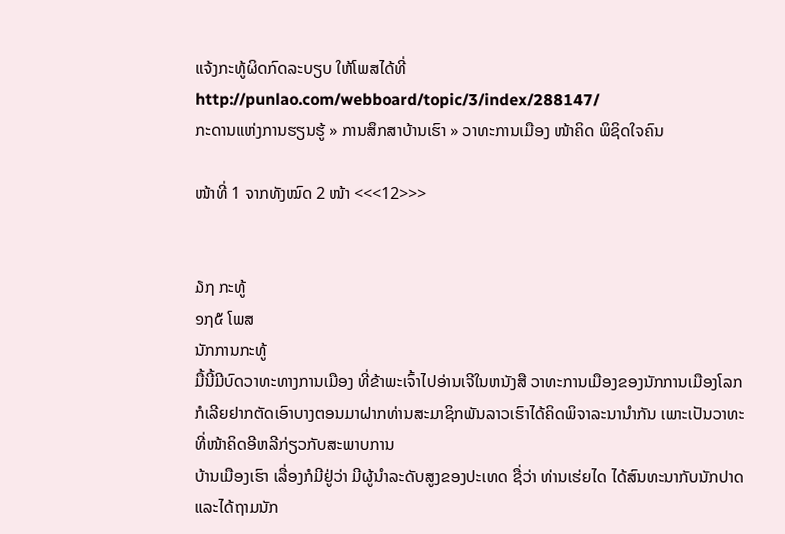ແຈ້ງກະທູ້ຜິດກົດລະບຽບ ໃຫ້ໂພສໄດ້ທີ່ http://punlao.com/webboard/topic/3/index/288147/
ກະດານແຫ່ງການຮຽນຮູ້ » ການສຶກສາບ້ານເຮົາ » ວາທະການເມືອງ ໜ້າຄິດ ພິຊິດໃຈຄົນ

ໜ້າທີ່ 1 ຈາກທັງໝົດ 2 ໜ້າ <<<12>>>


໓໗ ກະທູ້
໑໗໕ ໂພສ
ນັກການກະທູ້
ມື້ນີ້ມີບົດວາທະທາງການເມືອງ ທີ່ຂ້າພະເຈົ້າໄປອ່ານເຈີໃນຫນັງສື ວາທະການເມືອງຂອງນັກການເມືອງໂລກ ກໍເລີຍຢາກຕັດເອົາບາງຕອນມາຝາກທ່ານສະມາຊິກພັນລາວເຮົາໄດ້ຄິດພິຈາລະນານຳກັນ ເພາະເປັນວາທະທີ່ໜ້າຄິດອີຫລີກ່ຽວກັບສະພາບການ
ບ້ານເມືອງເຮົາ ເລື່ອງກໍມີຢູ່ວ່າ ມີຜູ້ນຳລະດັບສູງຂອງປະເທດ ຊື່ວ່າ ທ່ານເຮ່ຍໄດ ໄດ້ສົນທະນາກັບນັກປາດ ແລະໄດ້ຖາມນັກ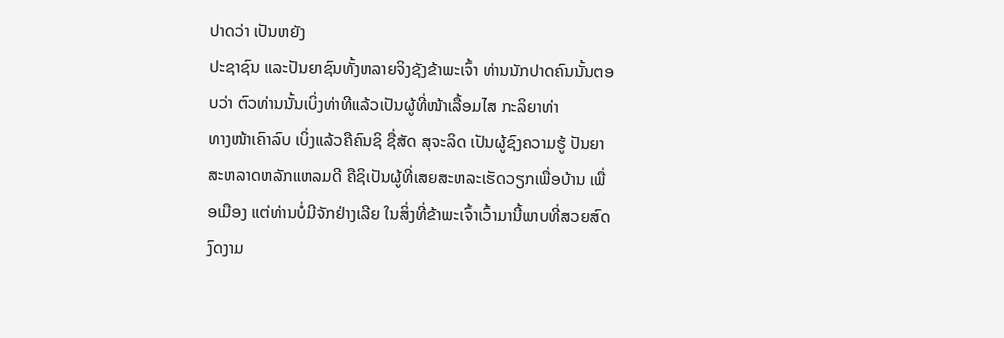ປາດວ່າ ເປັນຫຍັງ
ປະຊາຊົນ ແລະປັນຍາຊົນທັ້ງຫລາຍຈິງຊັງຂ້າພະເຈົ້າ ທ່ານນັກປາດຄົນນັ້ນຕອບວ່າ ຕົວທ່ານນັ້ນເບິ່ງທ່າທີແລ້ວເປັນຜູ້ທີ່ໜ້າເລື້ອມໄສ ກະລິຍາທ່າ
ທາງໜ້າເຄົາລົບ ເບິ່ງແລ້ວຄືຄົນຊິ ຊື່ສັດ ສຸຈະລິດ ເປັນຜູ້ຊົງຄວາມຮູ້ ປັນຍາສະຫລາດຫລັກແຫລມດີ ຄືຊິເປັນຜູ້ທີ່ເສຍສະຫລະເຮັດວຽກເພື່ອບ້ານ ເພື່ອເມືອງ ແຕ່ທ່ານບໍ່ມີຈັກຢ່າງເລີຍ ໃນສິ່ງທີ່ຂ້າພະເຈົ້າເວົ້າມານີ້ພາບທີ່ສວຍສົດງົດງາມ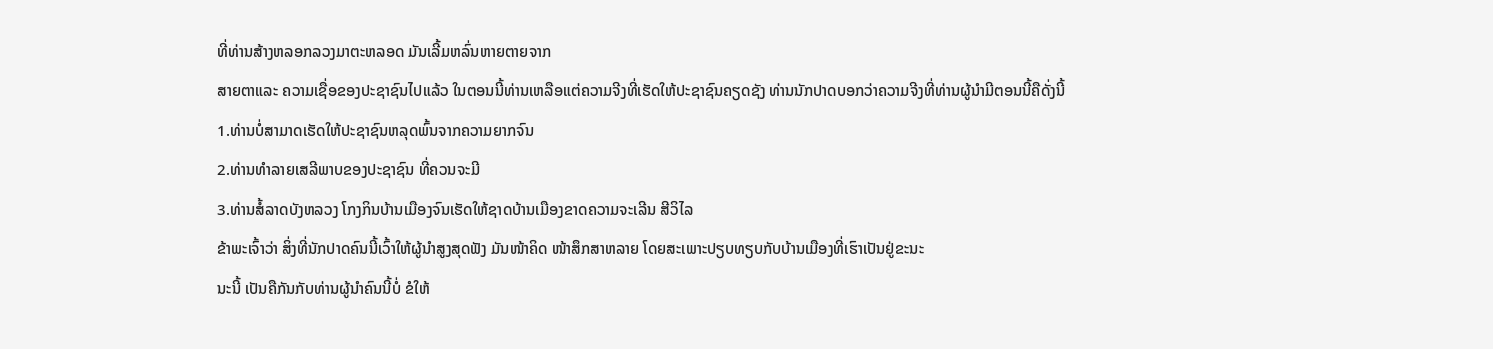ທີ່ທ່ານສ້າງຫລອກລວງມາຕະຫລອດ ມັນເລີ້ມຫລົ່ນຫາຍຕາຍຈາກ
ສາຍຕາແລະ ຄວາມເຊື່ອຂອງປະຊາຊົນໄປແລ້ວ ໃນຕອນນີ້ທ່ານເຫລືອແຕ່ຄວາມຈີງທີ່ເຮັດໃຫ້ປະຊາຊົນຄຽດຊັງ ທ່ານນັກປາດບອກວ່າຄວາມຈີງທີ່ທ່ານຜູ້ນຳມີຕອນນີ້ຄືດັ່ງນີ້
1.ທ່ານບໍ່ສາມາດເຮັດໃຫ້ປະຊາຊົນຫລຸດພົ້ນຈາກຄວາມຍາກຈົນ
2.ທ່ານທຳລາຍເສລີພາບຂອງປະຊາຊົນ ທີ່ຄວນຈະມີ
3.ທ່ານສໍ້ລາດບັງຫລວງ ໂກງກິນບ້ານເມືອງຈົນເຮັດໃຫ້ຊາດບ້ານເມືອງຂາດຄວາມຈະເລີນ ສີວິໄລ
ຂ້າພະເຈົ້າວ່າ ສິ່ງທີ່ນັກປາດຄົນນີ້ເວົ້າໃຫ້ຜູ້ນຳສູງສຸດຟັງ ມັນໜ້າຄິດ ໜ້າສຶກສາຫລາຍ ໂດຍສະເພາະປຽບທຽບກັບບ້ານເມືອງທີ່ເຮົາເປັນຢູ່ຂະນະ
ນະນີ້ ເປັນຄືກັນກັບທ່ານຜູ້ນຳຄົນນີ້ບໍ່ ຂໍໃຫ້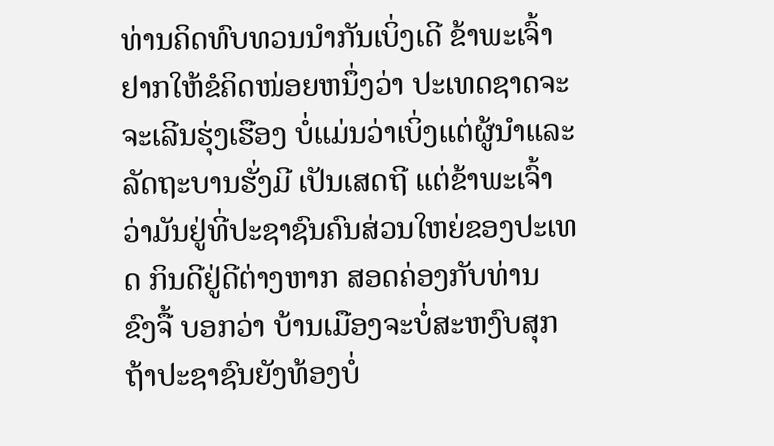ທ່ານຄິດທົບທວນນຳກັນເບິ່ງເດີ ຂ້າພະເຈົ້າຢາກໃຫ້ຂໍຄິດໜ່ອຍຫນຶ່ງວ່າ ປະເທດຊາດຈະຈະເລີນຮຸ່ງເຮືອງ ບໍ່ແມ່ນວ່າເບິ່ງແຕ່ຜູ້ນຳແລະລັດຖະບານຮັ່ງມີ ເປັນເສດຖີ ແຕ່ຂ້າພະເຈົ້າວ່າມັນຢູ່ທີ່ປະຊາຊົນຄົນສ່ວນໃຫຍ່ຂອງປະເທດ ກິນດີຢູ່ດີຕ່າງຫາກ ສອດຄ່ອງກັບທ່ານ ຂົງຈື້ ບອກວ່າ ບ້ານເມືອງຈະບໍ່ສະຫງົບສຸກ ຖ້າປະຊາຊົນຍັງທ້ອງບໍ່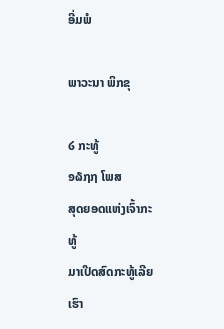ອີ່ມພໍ

ພາວະນາ ພິກຂຸ

໒ ກະທູ້
໑໖໗໗ ໂພສ
ສຸດຍອດແຫ່ງເຈົ້າກະທູ້
ມາເປີດສົດກະທູ້ເລີຍເຮົາ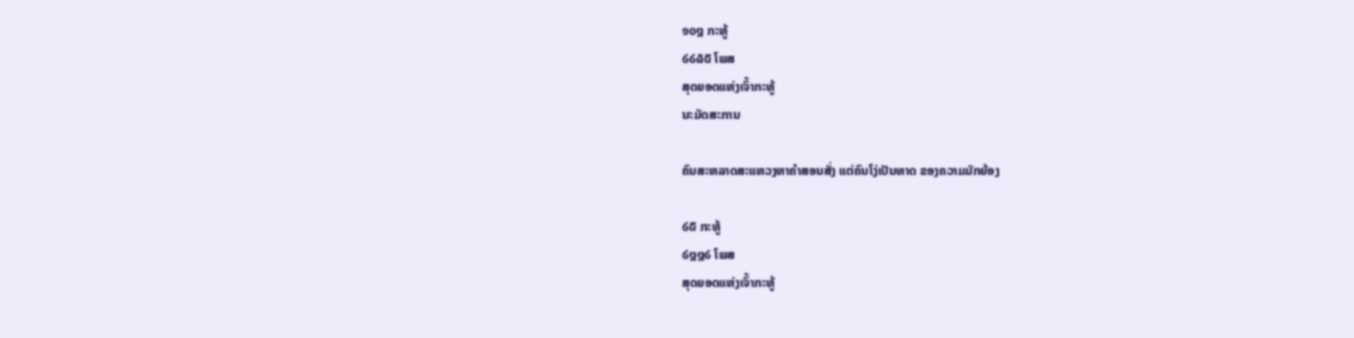໑໐໘ ກະທູ້
໒໒໖໕ ໂພສ
ສຸດຍອດແຫ່ງເຈົ້າກະທູ້
ນະມັດສະການ

ຄົນສະຫລາດສະແຫວງຫາຄຳສອນສັ່ງ ແຕ່ຄົນໂງ່ເປັນທາດ ຂອງຄວາມມັກຍ້ອງ

໒໕ ກະທູ້
໒໘໘໒ ໂພສ
ສຸດຍອດແຫ່ງເຈົ້າກະທູ້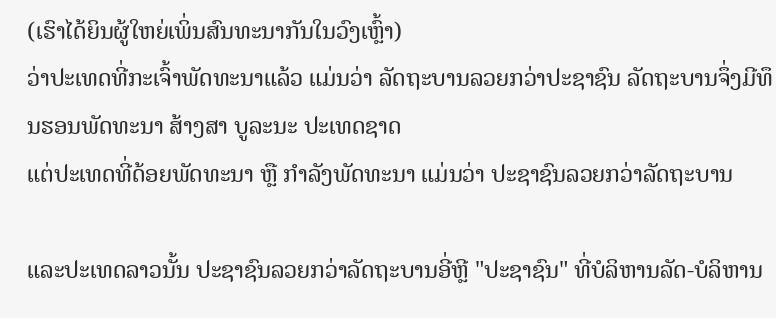(ເຮົາໄດ້ຍິນຜູ້ໃຫຍ່ເພິ່ນສົນທະນາກັນໃນວົງເຫຼົ້າ)
ວ່າປະເທດທີ່ກະເຈົ້າພັດທະນາແລ້ວ ແມ່ນວ່າ ລັດຖະບານລວຍກວ່າປະຊາຊົນ ລັດຖະບານຈຶ່ງມີທຶນຮອນພັດທະນາ ສ້າງສາ ບູລະນະ ປະເທດຊາດ
ແຕ່ປະເທດທີ່ດ້ອຍພັດທະນາ ຫຼື ກຳລັງພັດທະນາ ແມ່ນວ່າ ປະຊາຊົນລວຍກວ່າລັດຖະບານ

ແລະປະເທດລາວນັ້ນ ປະຊາຊົນລວຍກວ່າລັດຖະບານອີ່ຫຼີ "ປະຊາຊົນ" ທີ່ບໍລິຫານລັດ-ບໍລິຫານ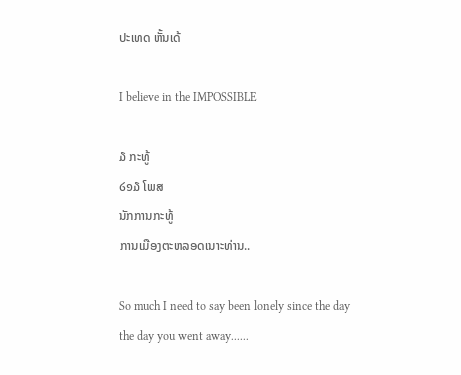ປະເທດ ຫັ້ນເດ້

I believe in the IMPOSSIBLE

໓ ກະທູ້
໒໑໓ ໂພສ
ນັກການກະທູ້
ການເມືອງຕະຫລອດເນາະທ່ານ..

So much I need to say been lonely since the day
the day you went away......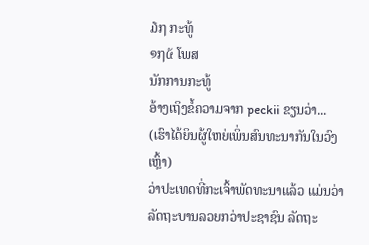໓໗ ກະທູ້
໑໗໕ ໂພສ
ນັກການກະທູ້
ອ້າງເຖິງຂໍ້ຄວາມຈາກ peckii ຂຽນວ່າ...
(ເຮົາໄດ້ຍິນຜູ້ໃຫຍ່ເພິ່ນສົນທະນາກັນໃນວົງເຫຼົ້າ)
ວ່າປະເທດທີ່ກະເຈົ້າພັດທະນາແລ້ວ ແມ່ນວ່າ ລັດຖະບານລວຍກວ່າປະຊາຊົນ ລັດຖະ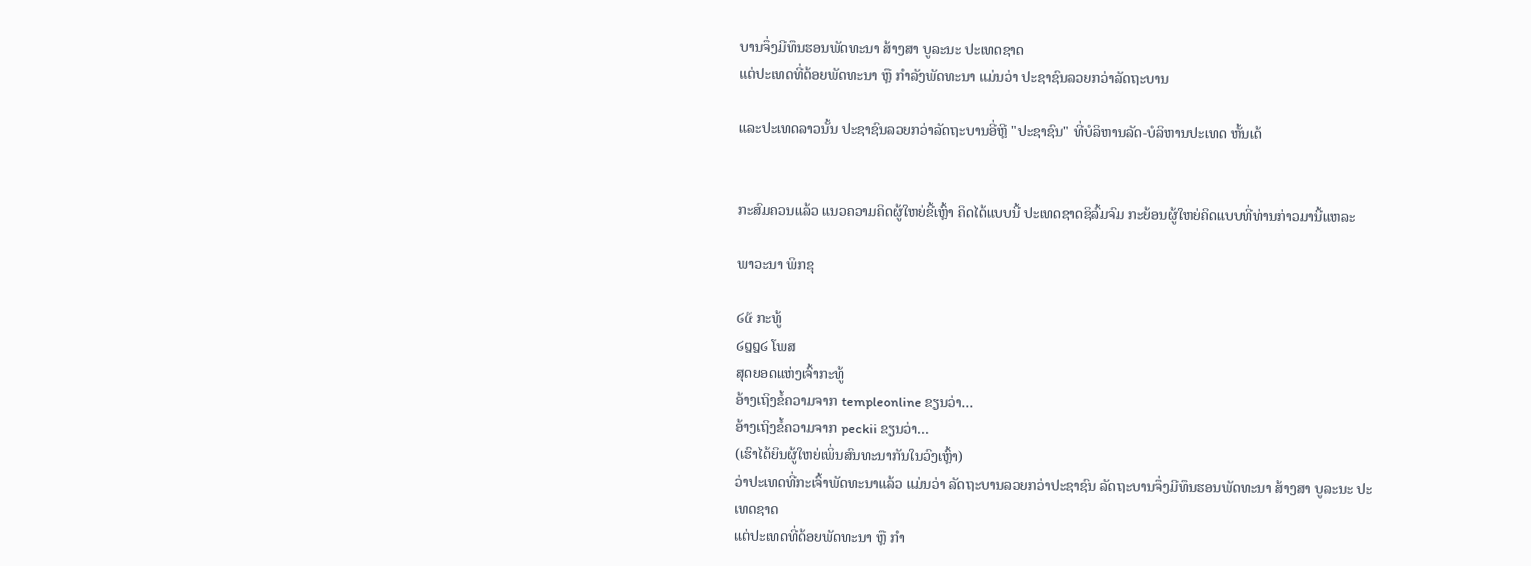ບານຈຶ່ງມີທຶນຮອນພັດທະນາ ສ້າງສາ ບູລະນະ ປະເທດຊາດ
ແຕ່ປະເທດທີ່ດ້ອຍພັດທະນາ ຫຼື ກຳລັງພັດທະນາ ແມ່ນວ່າ ປະຊາຊົນລວຍກວ່າລັດຖະບານ

ແລະປະເທດລາວນັ້ນ ປະຊາຊົນລວຍກວ່າລັດຖະບານອີ່ຫຼີ "ປະຊາຊົນ" ທີ່ບໍລິຫານລັດ-ບໍລິຫານປະເທດ ຫັ້ນເດ້


ກະສົມຄວນແລ້ວ ແນວຄວາມຄິດຜູ້ໃຫຍ່ຂີ້ເຫຼົ້າ ຄິດໄດ້ແບບນີ້ ປະເທດຊາດຊິລົ້ມຈົມ ກະຍ້ອນຜູ້ໃຫຍ່ຄິດແບບທີ່ທ່ານກ່າວມານີ້ແຫລະ

ພາວະນາ ພິກຂຸ

໒໕ ກະທູ້
໒໘໘໒ ໂພສ
ສຸດຍອດແຫ່ງເຈົ້າກະທູ້
ອ້າງເຖິງຂໍ້ຄວາມຈາກ templeonline ຂຽນວ່າ...
ອ້າງເຖິງຂໍ້ຄວາມຈາກ peckii ຂຽນວ່າ...
(ເຮົາໄດ້ຍິນຜູ້ໃຫຍ່ເພິ່ນສົນທະນາກັນໃນວົງເຫຼົ້າ)
ວ່າປະເທດທີ່ກະເຈົ້າພັດທະນາແລ້ວ ແມ່ນວ່າ ລັດຖະບານລວຍກວ່າປະຊາຊົນ ລັດຖະບານຈຶ່ງມີທຶນຮອນພັດທະນາ ສ້າງສາ ບູລະນະ ປະເທດຊາດ
ແຕ່ປະເທດທີ່ດ້ອຍພັດທະນາ ຫຼື ກຳ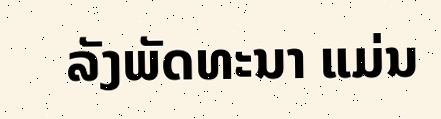ລັງພັດທະນາ ແມ່ນ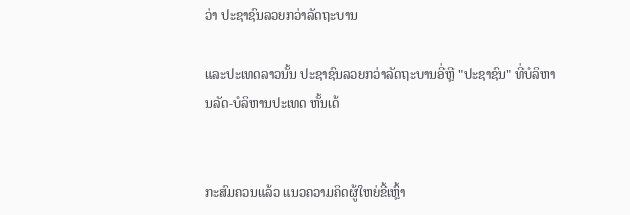ວ່າ ປະຊາຊົນລວຍກວ່າລັດຖະບານ

ແລະປະເທດລາວນັ້ນ ປະຊາຊົນລວຍກວ່າລັດຖະບານອີ່ຫຼີ "ປະຊາຊົນ" ທີ່ບໍລິຫານລັດ-ບໍລິຫານປະເທດ ຫັ້ນເດ້


ກະສົມຄວນແລ້ວ ແນວຄວາມຄິດຜູ້ໃຫຍ່ຂີ້ເຫຼົ້າ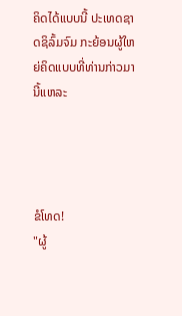ຄິດໄດ້ແບບນີ້ ປະເທດຊາດຊິລົ້ມຈົມ ກະຍ້ອນຜູ້ໃຫຍ່ຄິດແບບທີ່ທ່ານກ່າວມານີ້ແຫລະ




ຂໍໂທດ!
"ຜູ້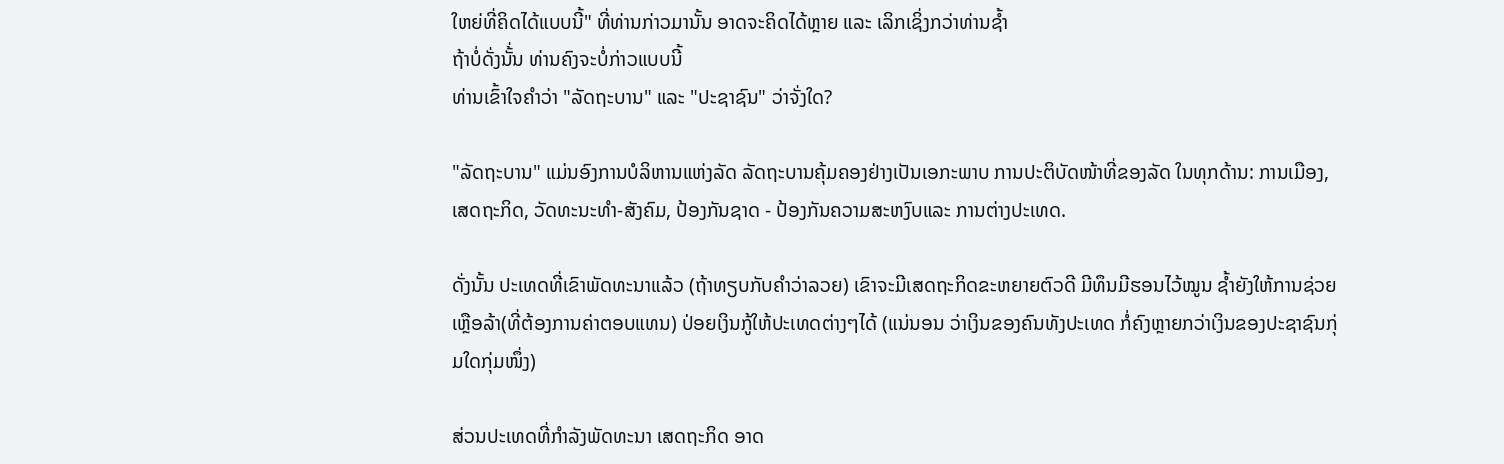ໃຫຍ່ທີ່ຄິດໄດ້ແບບນີ້" ທີ່ທ່ານກ່າວມານັ້ນ ອາດຈະຄິດໄດ້ຫຼາຍ ແລະ ເລິກເຊິ່ງກວ່າທ່ານຊ້ຳ
ຖ້າບໍ່ດັ່ງນັ້່ນ ທ່ານຄົງຈະບໍ່ກ່າວແບບນີ້
ທ່ານເຂົ້າໃຈຄຳວ່າ "ລັດຖະບານ" ແລະ "ປະຊາຊົນ" ວ່າຈັ່ງໃດ?

"ລັດຖະບານ" ແມ່ນອົງການບໍລິຫານແຫ່ງລັດ ລັດຖະບານຄຸ້ມຄອງຢ່າງເປັນເອກະພາບ ການປະຕິບັດໜ້າທີ່ຂອງລັດ ໃນທຸກດ້ານ: ການເມືອງ, ເສດຖະກິດ, ວັດທະນະທຳ-ສັງຄົມ, ປ້ອງກັນຊາດ - ປ້ອງກັນຄວາມສະຫງົບແລະ ການຕ່າງປະເທດ.

ດັ່ງນັ້ນ ປະເທດທີ່ເຂົາພັດທະນາແລ້ວ (ຖ້າທຽບກັບຄຳວ່າລວຍ) ເຂົາຈະມີເສດຖະກິດຂະຫຍາຍຕົວດີ ມີທຶນມີຮອນໄວ້ໝູນ ຊ້ຳຍັງໃຫ້ການຊ່ວຍເຫຼືອລ້າ(ທີ່ຕ້ອງການຄ່າຕອບແທນ) ປ່ອຍເງິນກູ້ໃຫ້ປະເທດຕ່າງໆໄດ້ (ແນ່ນອນ ວ່າເງິນຂອງຄົນທັງປະເທດ ກໍ່ຄົງຫຼາຍກວ່າເງິນຂອງປະຊາຊົນກຸ່ມໃດກຸ່ມໜຶ່ງ)

ສ່ວນປະເທດທີ່ກຳລັງພັດທະນາ ເສດຖະກິດ ອາດ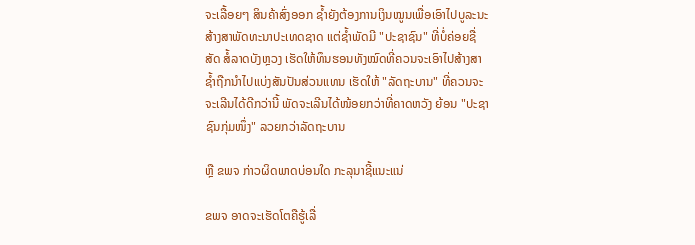ຈະເລື້ອຍໆ ສິນຄ້າສົ່ງອອກ ຊ້ຳຍັງຕ້ອງການເງິນໝູນເພື່ອເອົາໄປບູລະນະສ້າງສາພັດທະນາປະເທດຊາດ ແຕ່ຊ້ຳພັດມີ "ປະຊາຊົນ" ທີ່ບໍ່ຄ່ອຍຊື່ສັດ ສໍ້ລາດບັງຫຼວງ ເຮັດໃຫ້ທຶນຮອນທັງໝົດທີ່ຄວນຈະເອົາໄປສ້າງສາ ຊ້ຳຖືກນຳໄປແບ່ງສັນປັນສ່ວນແທນ ເຮັດໃຫ້ "ລັດຖະບານ" ທີ່ຄວນຈະ ຈະເລີນໄດ້ດີກວ່ານີ້ ພັດຈະເລີນໄດ້ໜ້ອຍກວ່າທີ່ຄາດຫວັງ ຍ້ອນ "ປະຊາຊົນກຸ່ມໜຶ່ງ" ລວຍກວ່າລັດຖະບານ

ຫຼື ຂພຈ ກ່າວຜິດພາດບ່ອນໃດ ກະລຸນາຊີ້ແນະແນ່

ຂພຈ ອາດຈະເຮັດໂຕຄືຮູ້ເລື່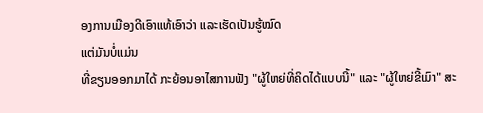ອງການເມືອງດີເອົາແທ້ເອົາວ່າ ແລະເຮັດເປັນຮູ້ໝົດ
ແຕ່ມັນບໍ່ແມ່ນ
ທີ່ຂຽນອອກມາໄດ້ ກະຍ້ອນອາໄສການຟັງ "ຜູ້ໃຫຍ່ທີ່ຄິດໄດ້ແບບນີ້" ແລະ "ຜູ້ໃຫຍ່ຂີ້ເມົາ" ສະ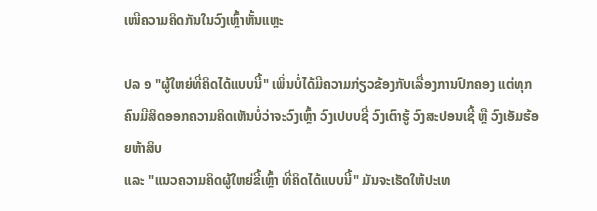ເໜີຄວາມຄິດກັນໃນວົງເຫຼົ້າຫັ້ນແຫຼະ

ປລ ໑ "ຜູ້ໃຫຍ່ທີ່ຄິດໄດ້ແບບນີ້" ເພິ່ນບໍ່ໄດ້ມີຄວາມກ່ຽວຂ້ອງກັບເລື່ອງການປົກຄອງ ແຕ່ທຸກຄົນມີສິດອອກຄວາມຄິດເຫັນບໍ່ວ່າຈະວົງເຫຼົ້າ ວົງເປບບຊີ່ ວົງເຕົາຮູ້ ວົງສະປອນເຊີ້ ຫຼື ວົງເອັມຮ້ອຍຫ້າສິບ
ແລະ "ແນວຄວາມຄິດຜູ້ໃຫຍ່ຂີ້ເຫຼົ້າ ທີ່ຄິດໄດ້ແບບນີ້" ມັນຈະເຮັດໃຫ້ປະເທ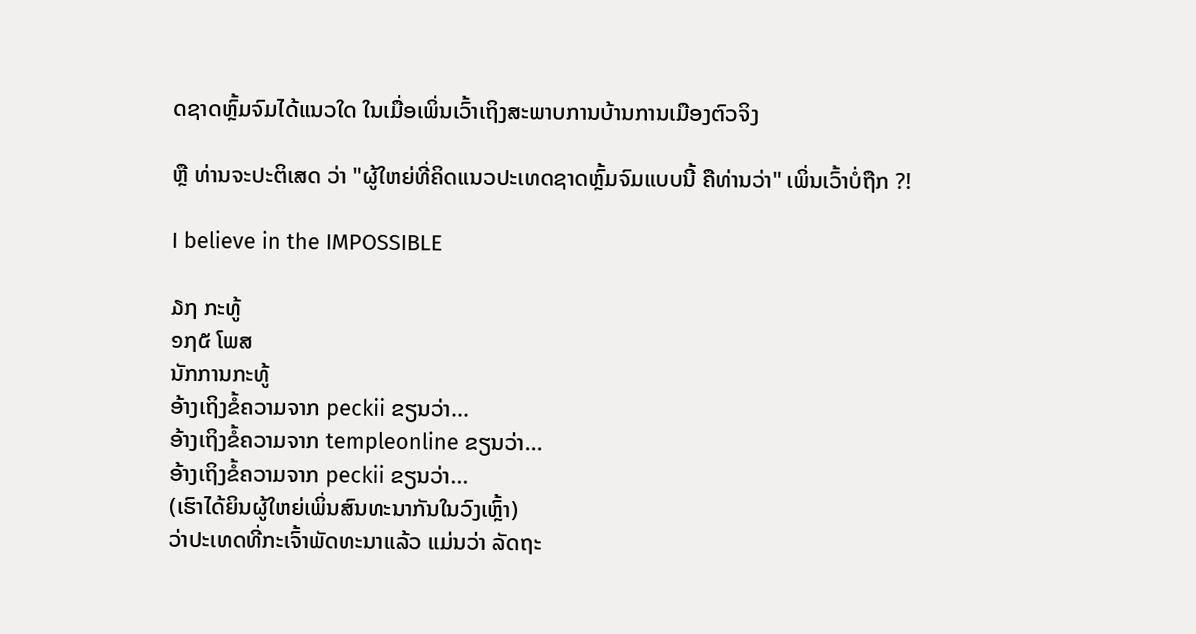ດຊາດຫຼົ້ມຈົມໄດ້ແນວໃດ ໃນເມື່ອເພິ່ນເວົ້າເຖິງສະພາບການບ້ານການເມືອງຕົວຈິງ

ຫຼື ທ່ານຈະປະຕິເສດ ວ່າ "ຜູ້ໃຫຍ່ທີ່ຄິດແນວປະເທດຊາດຫຼົ້ມຈົມແບບນີ້ ຄືທ່ານວ່າ" ເພິ່ນເວົ້າບໍ່ຖືກ ?!

I believe in the IMPOSSIBLE

໓໗ ກະທູ້
໑໗໕ ໂພສ
ນັກການກະທູ້
ອ້າງເຖິງຂໍ້ຄວາມຈາກ peckii ຂຽນວ່າ...
ອ້າງເຖິງຂໍ້ຄວາມຈາກ templeonline ຂຽນວ່າ...
ອ້າງເຖິງຂໍ້ຄວາມຈາກ peckii ຂຽນວ່າ...
(ເຮົາໄດ້ຍິນຜູ້ໃຫຍ່ເພິ່ນສົນທະນາກັນໃນວົງເຫຼົ້າ)
ວ່າປະເທດທີ່ກະເຈົ້າພັດທະນາແລ້ວ ແມ່ນວ່າ ລັດຖະ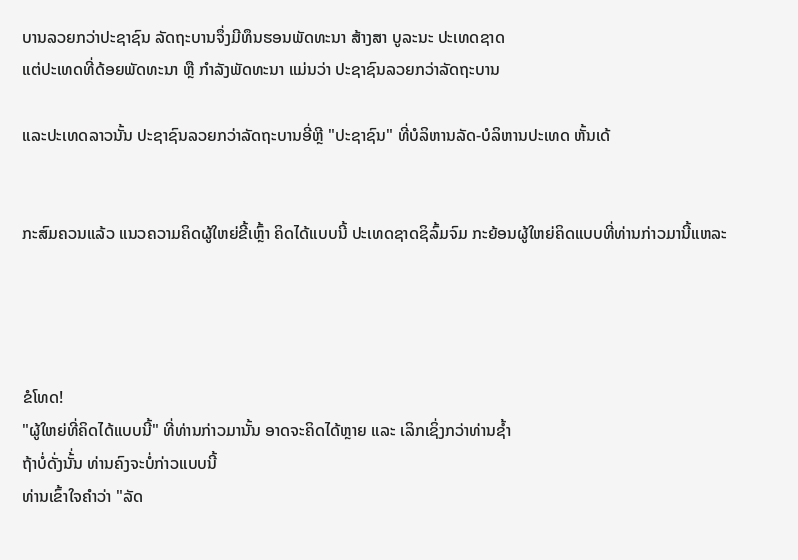ບານລວຍກວ່າປະຊາຊົນ ລັດຖະບານຈຶ່ງມີທຶນຮອນພັດທະນາ ສ້າງສາ ບູລະນະ ປະເທດຊາດ
ແຕ່ປະເທດທີ່ດ້ອຍພັດທະນາ ຫຼື ກຳລັງພັດທະນາ ແມ່ນວ່າ ປະຊາຊົນລວຍກວ່າລັດຖະບານ

ແລະປະເທດລາວນັ້ນ ປະຊາຊົນລວຍກວ່າລັດຖະບານອີ່ຫຼີ "ປະຊາຊົນ" ທີ່ບໍລິຫານລັດ-ບໍລິຫານປະເທດ ຫັ້ນເດ້


ກະສົມຄວນແລ້ວ ແນວຄວາມຄິດຜູ້ໃຫຍ່ຂີ້ເຫຼົ້າ ຄິດໄດ້ແບບນີ້ ປະເທດຊາດຊິລົ້ມຈົມ ກະຍ້ອນຜູ້ໃຫຍ່ຄິດແບບທີ່ທ່ານກ່າວມານີ້ແຫລະ




ຂໍໂທດ!
"ຜູ້ໃຫຍ່ທີ່ຄິດໄດ້ແບບນີ້" ທີ່ທ່ານກ່າວມານັ້ນ ອາດຈະຄິດໄດ້ຫຼາຍ ແລະ ເລິກເຊິ່ງກວ່າທ່ານຊ້ຳ
ຖ້າບໍ່ດັ່ງນັ້່ນ ທ່ານຄົງຈະບໍ່ກ່າວແບບນີ້
ທ່ານເຂົ້າໃຈຄຳວ່າ "ລັດ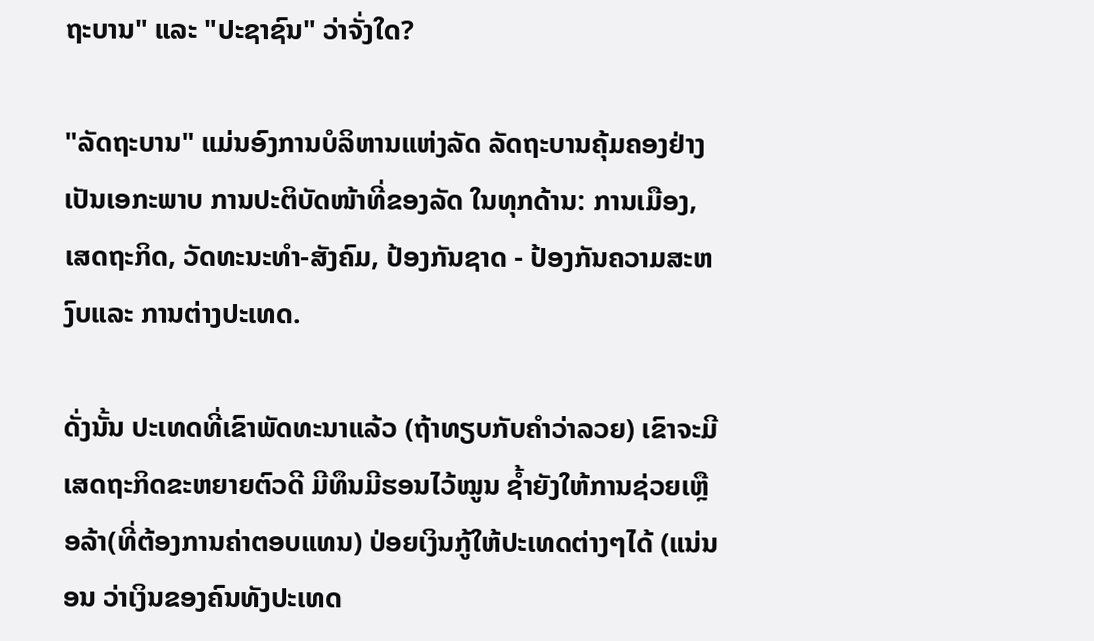ຖະບານ" ແລະ "ປະຊາຊົນ" ວ່າຈັ່ງໃດ?

"ລັດຖະບານ" ແມ່ນອົງການບໍລິຫານແຫ່ງລັດ ລັດຖະບານຄຸ້ມຄອງຢ່າງເປັນເອກະພາບ ການປະຕິບັດໜ້າທີ່ຂອງລັດ ໃນທຸກດ້ານ: ການເມືອງ, ເສດຖະກິດ, ວັດທະນະທຳ-ສັງຄົມ, ປ້ອງກັນຊາດ - ປ້ອງກັນຄວາມສະຫງົບແລະ ການຕ່າງປະເທດ.

ດັ່ງນັ້ນ ປະເທດທີ່ເຂົາພັດທະນາແລ້ວ (ຖ້າທຽບກັບຄຳວ່າລວຍ) ເຂົາຈະມີເສດຖະກິດຂະຫຍາຍຕົວດີ ມີທຶນມີຮອນໄວ້ໝູນ ຊ້ຳຍັງໃຫ້ການຊ່ວຍເຫຼືອລ້າ(ທີ່ຕ້ອງການຄ່າຕອບແທນ) ປ່ອຍເງິນກູ້ໃຫ້ປະເທດຕ່າງໆໄດ້ (ແນ່ນອນ ວ່າເງິນຂອງຄົນທັງປະເທດ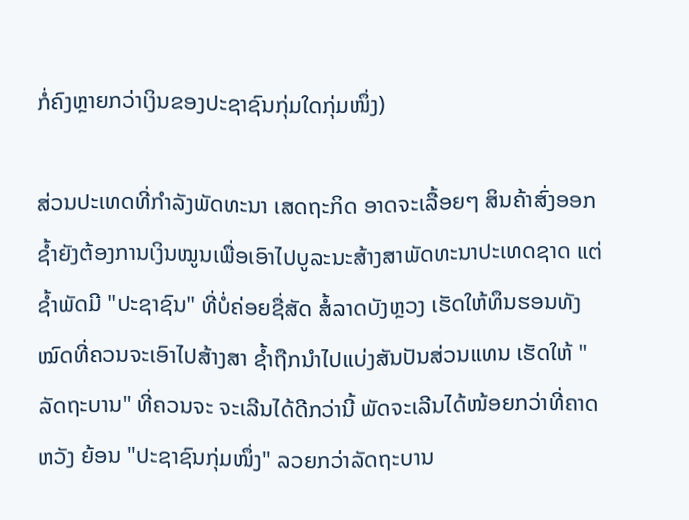ກໍ່ຄົງຫຼາຍກວ່າເງິນຂອງປະຊາຊົນກຸ່ມໃດກຸ່ມໜຶ່ງ)

ສ່ວນປະເທດທີ່ກຳລັງພັດທະນາ ເສດຖະກິດ ອາດຈະເລື້ອຍໆ ສິນຄ້າສົ່ງອອກ ຊ້ຳຍັງຕ້ອງການເງິນໝູນເພື່ອເອົາໄປບູລະນະສ້າງສາພັດທະນາປະເທດຊາດ ແຕ່ຊ້ຳພັດມີ "ປະຊາຊົນ" ທີ່ບໍ່ຄ່ອຍຊື່ສັດ ສໍ້ລາດບັງຫຼວງ ເຮັດໃຫ້ທຶນຮອນທັງໝົດທີ່ຄວນຈະເອົາໄປສ້າງສາ ຊ້ຳຖືກນຳໄປແບ່ງສັນປັນສ່ວນແທນ ເຮັດໃຫ້ "ລັດຖະບານ" ທີ່ຄວນຈະ ຈະເລີນໄດ້ດີກວ່ານີ້ ພັດຈະເລີນໄດ້ໜ້ອຍກວ່າທີ່ຄາດຫວັງ ຍ້ອນ "ປະຊາຊົນກຸ່ມໜຶ່ງ" ລວຍກວ່າລັດຖະບານ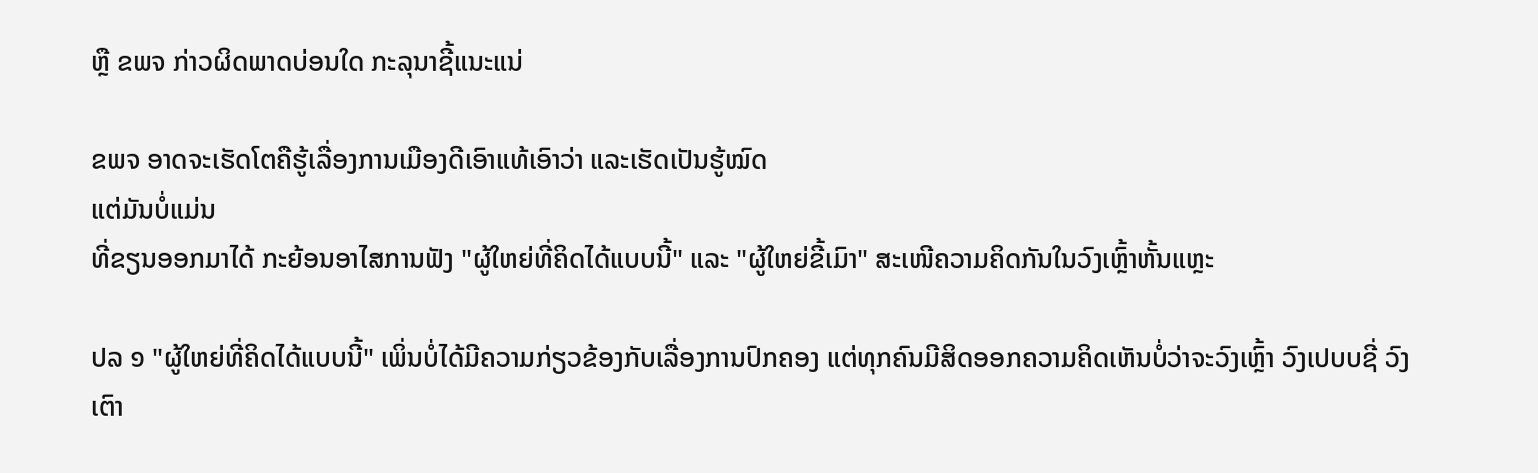ຫຼື ຂພຈ ກ່າວຜິດພາດບ່ອນໃດ ກະລຸນາຊີ້ແນະແນ່

ຂພຈ ອາດຈະເຮັດໂຕຄືຮູ້ເລື່ອງການເມືອງດີເອົາແທ້ເອົາວ່າ ແລະເຮັດເປັນຮູ້ໝົດ
ແຕ່ມັນບໍ່ແມ່ນ
ທີ່ຂຽນອອກມາໄດ້ ກະຍ້ອນອາໄສການຟັງ "ຜູ້ໃຫຍ່ທີ່ຄິດໄດ້ແບບນີ້" ແລະ "ຜູ້ໃຫຍ່ຂີ້ເມົາ" ສະເໜີຄວາມຄິດກັນໃນວົງເຫຼົ້າຫັ້ນແຫຼະ

ປລ ໑ "ຜູ້ໃຫຍ່ທີ່ຄິດໄດ້ແບບນີ້" ເພິ່ນບໍ່ໄດ້ມີຄວາມກ່ຽວຂ້ອງກັບເລື່ອງການປົກຄອງ ແຕ່ທຸກຄົນມີສິດອອກຄວາມຄິດເຫັນບໍ່ວ່າຈະວົງເຫຼົ້າ ວົງເປບບຊີ່ ວົງເຕົາ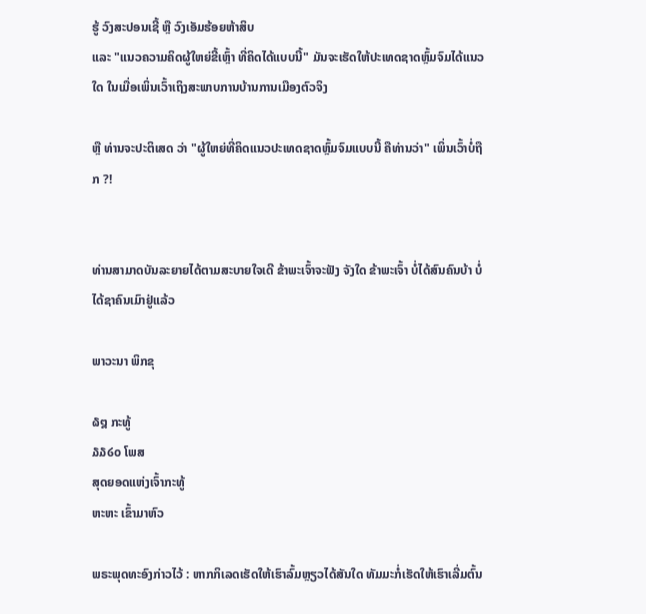ຮູ້ ວົງສະປອນເຊີ້ ຫຼື ວົງເອັມຮ້ອຍຫ້າສິບ
ແລະ "ແນວຄວາມຄິດຜູ້ໃຫຍ່ຂີ້ເຫຼົ້າ ທີ່ຄິດໄດ້ແບບນີ້" ມັນຈະເຮັດໃຫ້ປະເທດຊາດຫຼົ້ມຈົມໄດ້ແນວໃດ ໃນເມື່ອເພິ່ນເວົ້າເຖິງສະພາບການບ້ານການເມືອງຕົວຈິງ

ຫຼື ທ່ານຈະປະຕິເສດ ວ່າ "ຜູ້ໃຫຍ່ທີ່ຄິດແນວປະເທດຊາດຫຼົ້ມຈົມແບບນີ້ ຄືທ່ານວ່າ" ເພິ່ນເວົ້າບໍ່ຖືກ ?!


ທ່ານສາມາດບັນລະຍາຍໄດ້ຕາມສະບາຍໃຈເດີ ຂ້າພະເຈົ້າຈະຟັງ ຈັງໃດ ຂ້າພະເຈົ້າ ບໍ່ໄດ້ສົນຄົນບ້າ ບໍ່ໄດ້ຊາຄົນເມົາຢູ່ແລ້ວ

ພາວະນາ ພິກຂຸ

໖໘ ກະທູ້
໓໓໒໐ ໂພສ
ສຸດຍອດແຫ່ງເຈົ້າກະທູ້
ຫະຫະ ເຂົ້າມາຫົວ

ພຣະພຸດທະອົງກ່າວໄວ້ : ຫາກກິເລດເຮັດໃຫ້ເຮົາລົ້ມຫຼຽວໄດ້ສັນໃດ ທັມມະກໍ່ເຮັດໃຫ້ເຮົາເລີ່ມຕົ້ນ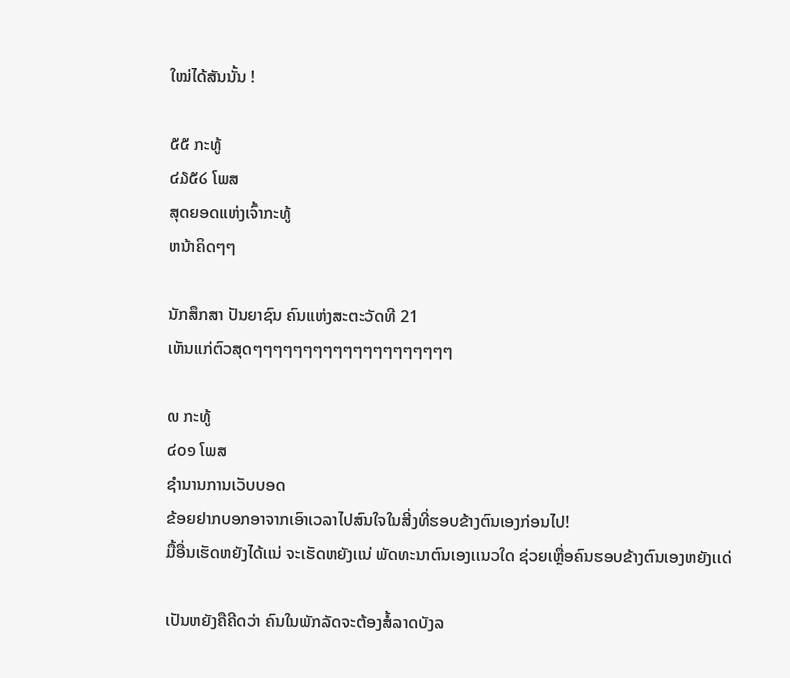ໃໝ່ໄດ້ສັນນັ້ນ !

໕໕ ກະທູ້
໔໓໕໒ ໂພສ
ສຸດຍອດແຫ່ງເຈົ້າກະທູ້
ຫນ້າຄິດໆໆ

ນັກສຶກສາ ປັນຍາຊົນ ຄົນແຫ່ງສະຕະວັດທີ 21
ເຫັນແກ່ຕົວສຸດໆໆໆໆໆໆໆໆໆໆໆໆໆໆໆໆໆໆໆໆ

໙ ກະທູ້
໔໐໑ ໂພສ
ຊຳນານການເວັບບອດ
ຂ້ອຍຢາກບອກອາຈາກເອົາເວລາໄປສົນໃຈໃນສີ່ງທີ່ຮອບຂ້າງຕົນເອງກ່ອນໄປ!
ມື້ອື່ນເຮັດຫຍັງໄດ້ເເນ່ ຈະເຮັດຫຍັງເເນ່ ພັດທະນາຕົນເອງເເນວໃດ ຊ່ວຍເຫຼື່ອຄົນຮອບຂ້າງຕົນເອງຫຍັງເເດ່

ເປັນຫຍັງຄືຄີດວ່າ ຄົນໃນພັກລັດຈະຕ້ອງສໍ້ລາດບັງລ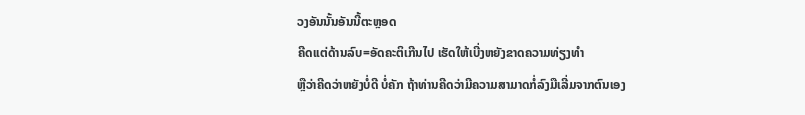ວງອັນນັ້ນອັນນີ້ຕະຫຼອດ
ຄີດເເຕ່ດ້ານລົບ=ອັດຄະຕິເກີນໄປ ເຮັດໃຫ້ເບີ່ງຫຍັງຂາດຄວາມທ່ຽງທຳ
ຫຼືວ່າຄີດວ່າຫຍັງບໍ່ດີ ບໍ່ຄັກ ຖ້າທ່ານຄີດວ່າມີຄວາມສາມາດກໍ່ລົງມືເລີ່ມຈາກຕົນເອງ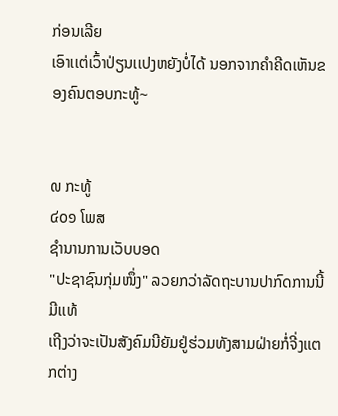ກ່ອນເລີຍ
ເອົາເເຕ່ເວົ້າປ່ຽນເເປງຫຍັງບໍ່ໄດ້ ນອກຈາກຄຳຄີດເຫັນຂອງຄົນຕອບກະທູ້~


໙ ກະທູ້
໔໐໑ ໂພສ
ຊຳນານການເວັບບອດ
"ປະຊາຊົນກຸ່ມໜຶ່ງ" ລວຍກວ່າລັດຖະບານປາກົດການນີ້ມີເເທ້
ເຖີງວ່າຈະເປັນສັງຄົມນີຍັມຢູ່ຮ່ວມທັງສາມຝ່າຍກໍ່ຈີ່ງເເຕກຕ່າງ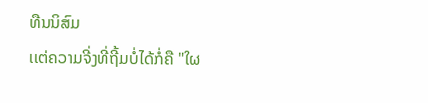ທືນນິສົມ
ເເຕ່ຄວາມຈີ່ງທີ່ຖີ້ມບໍ່ໄດ້ກໍ່ຄື "ໃຜ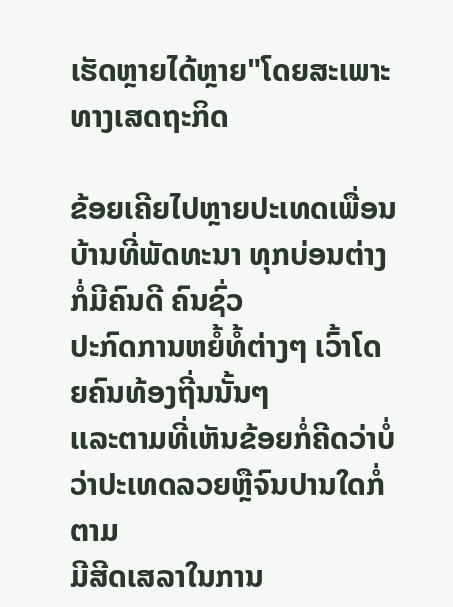ເຮັດຫຼາຍໄດ້ຫຼາຍ"ໂດຍສະເພາະທາງເສດຖະກິດ

ຂ້ອຍເຄີຍໄປຫຼາຍປະເທດເພື່ອນບ້ານທີ່ພັດທະນາ ທຸກບ່ອນຕ່າງກໍ່ມີຄົນດີ ຄົນຊົ່ວ
ປະກົດການຫຍໍ້ທໍ້ຕ່າງໆ ເວົ້າໂດຍຄົນທ້ອງຖີ່ນນັ້ນໆ
ເເລະຕາມທີ່ເຫັນຂ້ອຍກໍ່ຄີດວ່າບໍ່ວ່າປະເທດລວຍຫຼືຈົນປານໃດກໍ່ຕາມ
ມີສີດເສລາໃນການ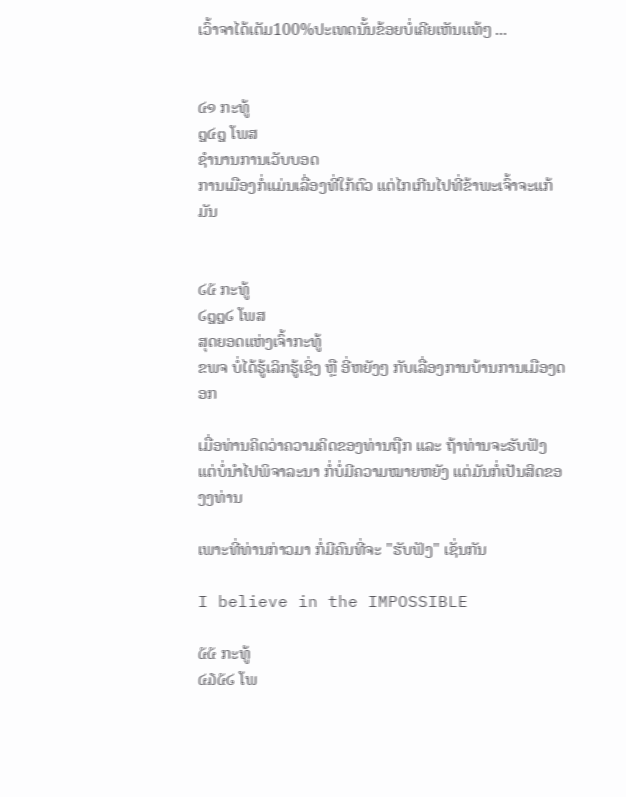ເວົ້າຈາໄດ້ເຕັມ100%ປະເທດນັ້ນຂ້ອຍບໍ່ເຄີຍເຫັນເເທ້ໆ ...


໔໑ ກະທູ້
໘໔໘ ໂພສ
ຊຳນານການເວັບບອດ
ການເມືອງກໍ່ແມ່ນເລື່ອງທີ່ໃກ້ຕົວ ແຕ່ໄກເກີນໄປທີ່ຂ້າພະເຈົ້າຈະແກ້ມັນ


໒໕ ກະທູ້
໒໘໘໒ ໂພສ
ສຸດຍອດແຫ່ງເຈົ້າກະທູ້
ຂພຈ ບໍ່ໄດ້ຮູ້ເລິກຮູ້ເຊິ່ງ ຫຼື ອີ່ຫຍັງໆ ກັບເລື່ອງການບ້ານການເມືອງດອກ

ເມື່ອທ່ານຄິດວ່າຄວາມຄິດຂອງທ່ານຖືກ ແລະ ຖ້າທ່ານຈະຮັບຟັງ ແຕ່ບໍ່ນຳໄປພິຈາລະນາ ກໍ່ບໍ່ມີຄວາມໝາຍຫຍັງ ແຕ່ມັນກໍ່ເປັນສິດຂອງງທ່ານ

ເພາະທີ່ທ່ານກ່າວມາ ກໍ່ມີຄົນທີ່ຈະ "ຮັບຟັງ" ເຊັ່ນກັນ

I believe in the IMPOSSIBLE

໕໕ ກະທູ້
໔໓໕໒ ໂພ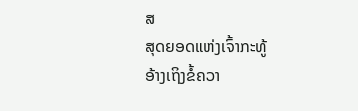ສ
ສຸດຍອດແຫ່ງເຈົ້າກະທູ້
ອ້າງເຖິງຂໍ້ຄວາ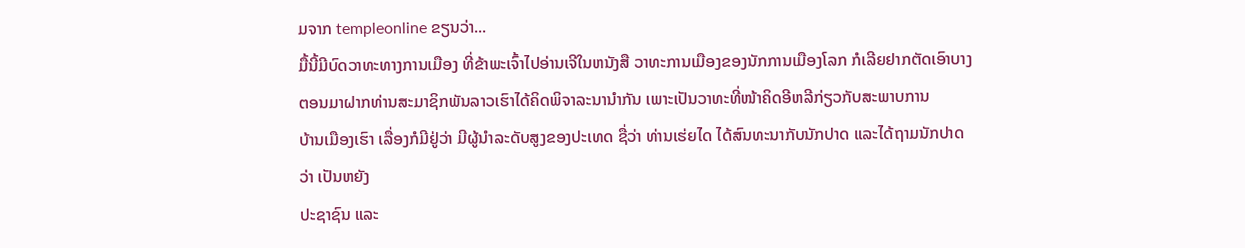ມຈາກ templeonline ຂຽນວ່າ...
ມື້ນີ້ມີບົດວາທະທາງການເມືອງ ທີ່ຂ້າພະເຈົ້າໄປອ່ານເຈີໃນຫນັງສື ວາທະການເມືອງຂອງນັກການເມືອງໂລກ ກໍເລີຍຢາກຕັດເອົາບາງຕອນມາຝາກທ່ານສະມາຊິກພັນລາວເຮົາໄດ້ຄິດພິຈາລະນານຳກັນ ເພາະເປັນວາທະທີ່ໜ້າຄິດອີຫລີກ່ຽວກັບສະພາບການ
ບ້ານເມືອງເຮົາ ເລື່ອງກໍມີຢູ່ວ່າ ມີຜູ້ນຳລະດັບສູງຂອງປະເທດ ຊື່ວ່າ ທ່ານເຮ່ຍໄດ ໄດ້ສົນທະນາກັບນັກປາດ ແລະໄດ້ຖາມນັກປາດວ່າ ເປັນຫຍັງ
ປະຊາຊົນ ແລະ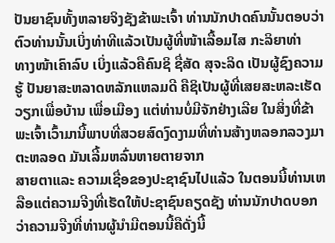ປັນຍາຊົນທັ້ງຫລາຍຈິງຊັງຂ້າພະເຈົ້າ ທ່ານນັກປາດຄົນນັ້ນຕອບວ່າ ຕົວທ່ານນັ້ນເບິ່ງທ່າທີແລ້ວເປັນຜູ້ທີ່ໜ້າເລື້ອມໄສ ກະລິຍາທ່າ
ທາງໜ້າເຄົາລົບ ເບິ່ງແລ້ວຄືຄົນຊິ ຊື່ສັດ ສຸຈະລິດ ເປັນຜູ້ຊົງຄວາມຮູ້ ປັນຍາສະຫລາດຫລັກແຫລມດີ ຄືຊິເປັນຜູ້ທີ່ເສຍສະຫລະເຮັດວຽກເພື່ອບ້ານ ເພື່ອເມືອງ ແຕ່ທ່ານບໍ່ມີຈັກຢ່າງເລີຍ ໃນສິ່ງທີ່ຂ້າພະເຈົ້າເວົ້າມານີ້ພາບທີ່ສວຍສົດງົດງາມທີ່ທ່ານສ້າງຫລອກລວງມາຕະຫລອດ ມັນເລີ້ມຫລົ່ນຫາຍຕາຍຈາກ
ສາຍຕາແລະ ຄວາມເຊື່ອຂອງປະຊາຊົນໄປແລ້ວ ໃນຕອນນີ້ທ່ານເຫລືອແຕ່ຄວາມຈີງທີ່ເຮັດໃຫ້ປະຊາຊົນຄຽດຊັງ ທ່ານນັກປາດບອກວ່າຄວາມຈີງທີ່ທ່ານຜູ້ນຳມີຕອນນີ້ຄືດັ່ງນີ້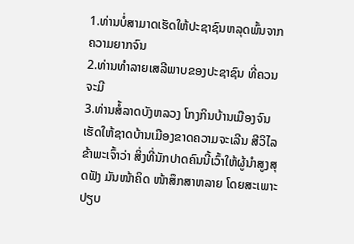1.ທ່ານບໍ່ສາມາດເຮັດໃຫ້ປະຊາຊົນຫລຸດພົ້ນຈາກຄວາມຍາກຈົນ
2.ທ່ານທຳລາຍເສລີພາບຂອງປະຊາຊົນ ທີ່ຄວນຈະມີ
3.ທ່ານສໍ້ລາດບັງຫລວງ ໂກງກິນບ້ານເມືອງຈົນເຮັດໃຫ້ຊາດບ້ານເມືອງຂາດຄວາມຈະເລີນ ສີວິໄລ
ຂ້າພະເຈົ້າວ່າ ສິ່ງທີ່ນັກປາດຄົນນີ້ເວົ້າໃຫ້ຜູ້ນຳສູງສຸດຟັງ ມັນໜ້າຄິດ ໜ້າສຶກສາຫລາຍ ໂດຍສະເພາະປຽບ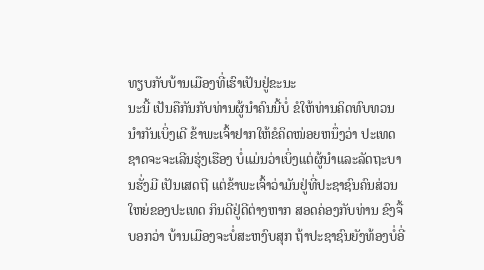ທຽບກັບບ້ານເມືອງທີ່ເຮົາເປັນຢູ່ຂະນະ
ນະນີ້ ເປັນຄືກັນກັບທ່ານຜູ້ນຳຄົນນີ້ບໍ່ ຂໍໃຫ້ທ່ານຄິດທົບທວນນຳກັນເບິ່ງເດີ ຂ້າພະເຈົ້າຢາກໃຫ້ຂໍຄິດໜ່ອຍຫນຶ່ງວ່າ ປະເທດຊາດຈະຈະເລີນຮຸ່ງເຮືອງ ບໍ່ແມ່ນວ່າເບິ່ງແຕ່ຜູ້ນຳແລະລັດຖະບານຮັ່ງມີ ເປັນເສດຖີ ແຕ່ຂ້າພະເຈົ້າວ່າມັນຢູ່ທີ່ປະຊາຊົນຄົນສ່ວນໃຫຍ່ຂອງປະເທດ ກິນດີຢູ່ດີຕ່າງຫາກ ສອດຄ່ອງກັບທ່ານ ຂົງຈື້ ບອກວ່າ ບ້ານເມືອງຈະບໍ່ສະຫງົບສຸກ ຖ້າປະຊາຊົນຍັງທ້ອງບໍ່ອີ່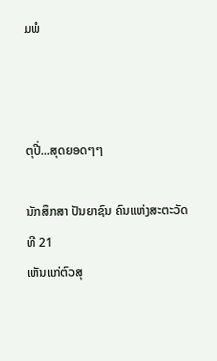ມພໍ



ຕຸປີ່...ສຸດຍອດໆໆ

ນັກສຶກສາ ປັນຍາຊົນ ຄົນແຫ່ງສະຕະວັດທີ 21
ເຫັນແກ່ຕົວສຸ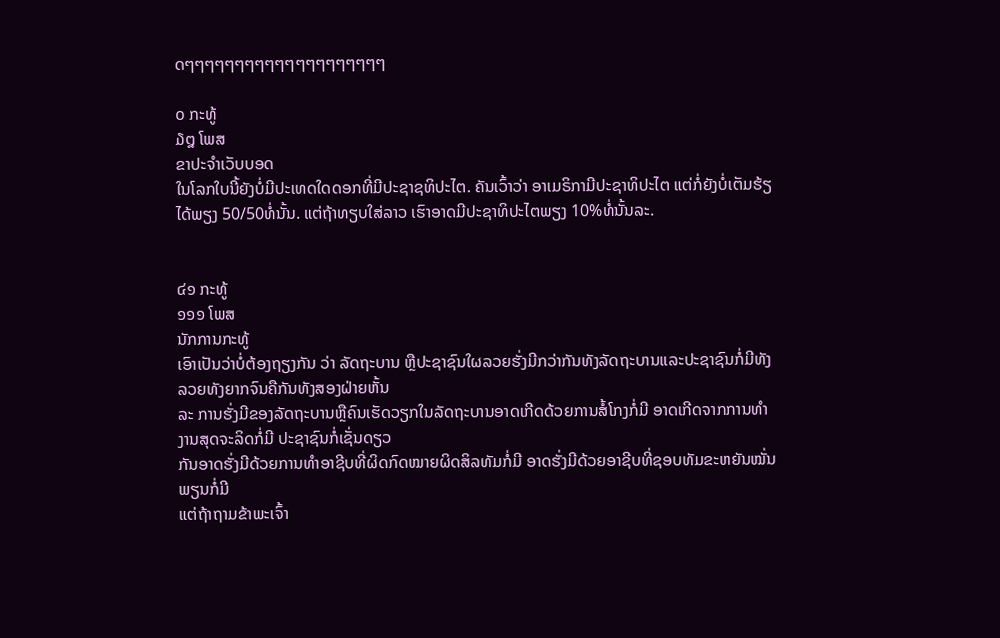ດໆໆໆໆໆໆໆໆໆໆໆໆໆໆໆໆໆໆໆໆ

໐ ກະທູ້
໓໘ ໂພສ
ຂາປະຈຳເວັບບອດ
ໃນໂລກໃບນີ້ຍັງບໍ່ມີປະເທດໃດດອກທີ່ມີປະຊາຊທິປະໄຕ. ຄັນເວົ້າວ່າ ອາເມຣິກາມີປະຊາທິປະໄຕ ແຕ່ກໍ່ຍັງບໍ່ເຕັມຮ້ຽ ໄດ້ພຽງ 50/50ທໍ່ນັ້ນ. ແຕ່ຖ້າທຽບໃສ່ລາວ ເຮົາອາດມີປະຊາທິປະໄຕພຽງ 10%ທໍ່ນັ້ນລະ.


໔໑ ກະທູ້
໑໑໑ ໂພສ
ນັກການກະທູ້
ເອົາເປັນວ່າບໍ່ຕ້ອງຖຽງກັນ ວ່າ ລັດຖະບານ ຫຼືປະຊາຊົນໃຜລວຍຮັ່ງມີກວ່າກັນທັງລັດຖະບານແລະປະຊາຊົນກໍ່ມີທັງລວຍທັງຍາກຈົນຄືກັນທັງສອງຝ່າຍຫັ້ນ
ລະ ການຮັ່ງມີຂອງລັດຖະບານຫຼືຄົນເຮັດວຽກໃນລັດຖະບານອາດເກີດດ້ວຍການສໍ້ໂກງກໍ່ມີ ອາດເກີດຈາກການທຳງານສຸດຈະລິດກໍ່ມີ ປະຊາຊົນກໍ່ເຊັ່ນດຽວ
ກັນອາດຮັ່ງມີດ້ວຍການທຳອາຊີບທີ່ຜິດກົດໝາຍຜິດສິລທັມກໍ່ມີ ອາດຮັ່ງມີດ້ວຍອາຊີບທີ່ຊອບທັມຂະຫຍັນໝັ່ນພຽນກໍ່ມີ
ແຕ່ຖ້າຖາມຂ້າພະເຈົ້າ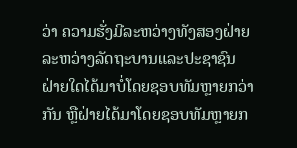ວ່າ ຄວາມຮັ່ງມີລະຫວ່າງທັງສອງຝ່າຍລະຫວ່າງລັດຖະບານແລະປະຊາຊົນ ຝ່າຍໃດໄດ້ມາບໍ່ໂດຍຊອບທັມຫຼາຍກວ່າກັນ ຫຼືຝ່າຍໄດ້ມາໂດຍຊອບທັມຫຼາຍກ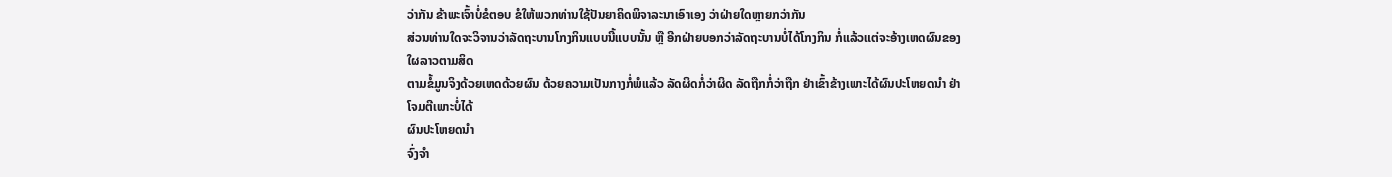ວ່າກັນ ຂ້າພະເຈົ້າບໍ່ຂໍຕອບ ຂໍໃຫ້ພວກທ່ານໃຊ້ປັນຍາຄິດພິຈາລະນາເອົາເອງ ວ່າຝ່າຍໃດຫຼາຍກວ່າກັນ
ສ່ວນທ່ານໃດຈະວິຈານວ່າລັດຖະບານໂກງກິນແບບນີ້ແບບນັ້ນ ຫຼື ອີກຝ່າຍບອກວ່າລັດຖະບານບໍ່ໄດ້ໂກງກິນ ກໍ່ແລ້ວແຕ່ຈະອ້າງເຫດຜົນຂອງໃຜລາວຕາມສິດ
ຕາມຂໍ້ມູນຈິງດ້ວຍເຫດດ້ວຍຜົນ ດ້ວຍຄວາມເປັນກາງກໍ່ພໍແລ້ວ ລັດຜິດກໍ່ວ່າຜິດ ລັດຖືກກໍ່ວ່າຖືກ ຢ່າເຂົ້າຂ້າງເພາະໄດ້ຜົນປະໂຫຍດນຳ ຢ່າໂຈມຕີເພາະບໍ່ໄດ້
ຜົນປະໂຫຍດນຳ
ຈົ່ງຈຳ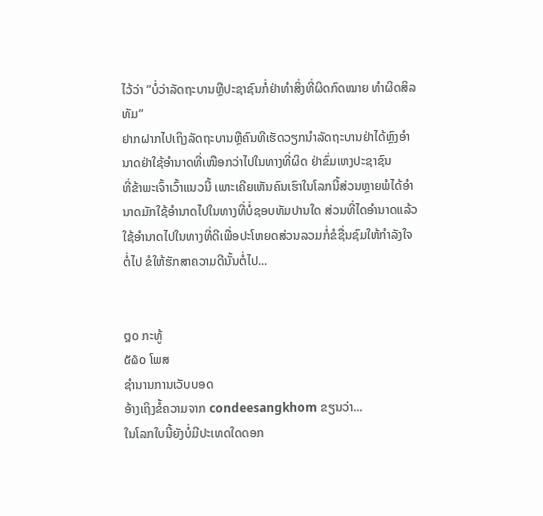ໄວ້ວ່າ ”ບໍ່ວ່າລັດຖະບານຫຼືປະຊາຊົນກໍ່ຢ່າທຳສິ່ງທີ່ຜິດກົດໝາຍ ທຳຜິດສິລທັມ”
ຢາກຝາກໄປເຖິງລັດຖະບານຫຼືຄົນທີເຮັດວຽກນຳລັດຖະບານຢ່າໄດ້ຫຼົງອຳນາດຢ່າໃຊ້ອຳນາດທີ່ເໜືອກວ່າໄປໃນທາງທີ່ຜິດ ຢ່າຂົ່ມເຫງປະຊາຊົນ
ທີ່ຂ້າພະເຈົ້າເວົ້າແນວນີ້ ເພາະເຄີຍເຫັນຄົນເຮົາໃນໂລກນີ້ສ່ວນຫຼາຍພໍໄດ້ອຳນາດມັກໃຊ້ອຳນາດໄປໃນທາງທີ່ບໍ່ຊອບທັມປານໃດ ສ່ວນທີ່ໄດອຳນາດແລ້ວ
ໃຊ້ອຳນາດໄປໃນທາງທີ່ດີເພື່ອປະໂຫຍດສ່ວນລວມກໍ່ຂໍຊື່ນຊົມໃຫ້ກຳລັງໃຈຕໍ່ໄປ ຂໍໃຫ້ຮັກສາຄວາມດີນັ້ນຕໍ່ໄປ...


໘໐ ກະທູ້
໕໖໐ ໂພສ
ຊຳນານການເວັບບອດ
ອ້າງເຖິງຂໍ້ຄວາມຈາກ condeesangkhom ຂຽນວ່າ...
ໃນໂລກໃບນີ້ຍັງບໍ່ມີປະເທດໃດດອກ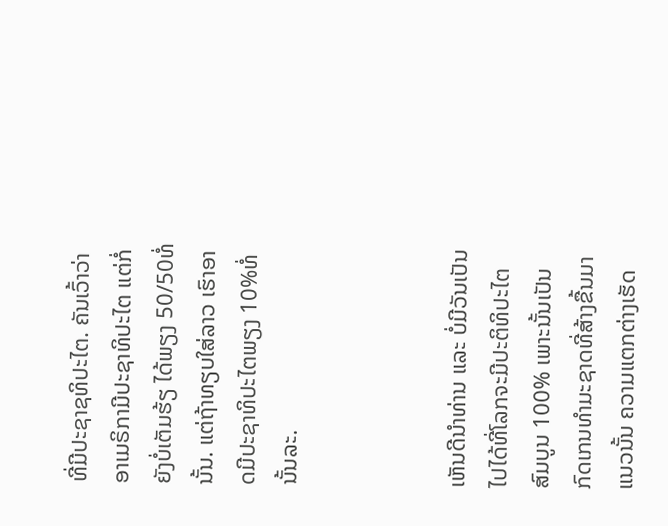ທີ່ມີປະຊາຊທິປະໄຕ. ຄັນເວົ້າວ່າ ອາເມຣິກາມີປະຊາທິປະໄຕ ແຕ່ກໍ່ຍັງບໍ່ເຕັມຮ້ຽ ໄດ້ພຽງ 50/50ທໍ່ນັ້ນ. ແຕ່ຖ້າທຽບໃສ່ລາວ ເຮົາອາດມີປະຊາທິປະໄຕພຽງ 10%ທໍ່ນັ້ນລະ.



ເຫັນດີນຳທ່ານ ແລະ ບໍ່ມີວັນເປັນໄປໄດ້ທີ່ໂລກຈະມີປະຕິທິປະໄຕສົມບູນ 100% ເພາະນັ້ນເປັນກົດເກນທຳມະຊາດທີ່ສ້າງຂື້ນມາ
ແນວນັ້ນ ຄວາມແຕກຕ່າງເຮັດ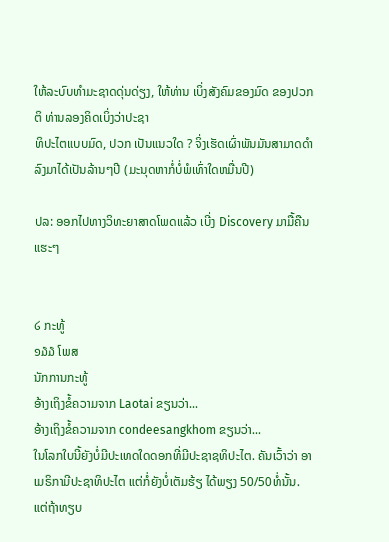ໃຫ້ລະບົບທຳມະຊາດດຸ່ນດ່ຽງ, ໃຫ້ທ່ານ ເບິ່ງສັງຄົມຂອງມົດ ຂອງປວກຕິ ທ່ານລອງຄິດເບິ່ງວ່າປະຊາ
ທິປະໄຕແບບມົດ, ປວກ ເປັນແນວໃດ ? ຈິ່ງເຮັດເຜົ່າພັນມັນສາມາດດຳລົງມາໄດ້ເປັນລ້ານໆປີ (ມະນຸດຫາກໍ່ບໍ່ພໍເທົ່າໃດຫມື່ນປີ)

ປລ: ອອກໄປທາງວິທະຍາສາດໂພດແລ້ວ ເບີ່ງ Discovery ມາມື້ຄືນ ແຮະໆ


໒ ກະທູ້
໑໓໓ ໂພສ
ນັກການກະທູ້
ອ້າງເຖິງຂໍ້ຄວາມຈາກ Laotai ຂຽນວ່າ...
ອ້າງເຖິງຂໍ້ຄວາມຈາກ condeesangkhom ຂຽນວ່າ...
ໃນໂລກໃບນີ້ຍັງບໍ່ມີປະເທດໃດດອກທີ່ມີປະຊາຊທິປະໄຕ. ຄັນເວົ້າວ່າ ອາເມຣິກາມີປະຊາທິປະໄຕ ແຕ່ກໍ່ຍັງບໍ່ເຕັມຮ້ຽ ໄດ້ພຽງ 50/50ທໍ່ນັ້ນ. ແຕ່ຖ້າທຽບ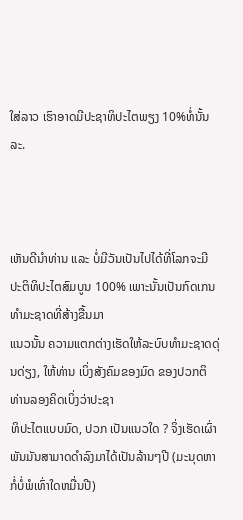ໃສ່ລາວ ເຮົາອາດມີປະຊາທິປະໄຕພຽງ 10%ທໍ່ນັ້ນລະ.



ເຫັນດີນຳທ່ານ ແລະ ບໍ່ມີວັນເປັນໄປໄດ້ທີ່ໂລກຈະມີປະຕິທິປະໄຕສົມບູນ 100% ເພາະນັ້ນເປັນກົດເກນທຳມະຊາດທີ່ສ້າງຂື້ນມາ
ແນວນັ້ນ ຄວາມແຕກຕ່າງເຮັດໃຫ້ລະບົບທຳມະຊາດດຸ່ນດ່ຽງ, ໃຫ້ທ່ານ ເບິ່ງສັງຄົມຂອງມົດ ຂອງປວກຕິ ທ່ານລອງຄິດເບິ່ງວ່າປະຊາ
ທິປະໄຕແບບມົດ, ປວກ ເປັນແນວໃດ ? ຈິ່ງເຮັດເຜົ່າພັນມັນສາມາດດຳລົງມາໄດ້ເປັນລ້ານໆປີ (ມະນຸດຫາກໍ່ບໍ່ພໍເທົ່າໃດຫມື່ນປີ)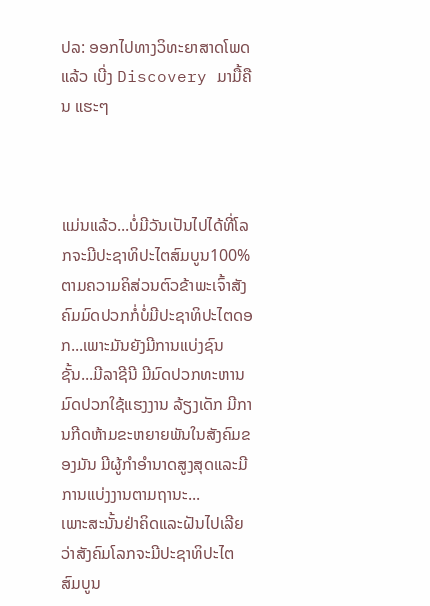ປລ: ອອກໄປທາງວິທະຍາສາດໂພດແລ້ວ ເບີ່ງ Discovery ມາມື້ຄືນ ແຮະໆ



ແມ່ນແລ້ວ...ບໍ່ມີວັນເປັນໄປໄດ້ທີ່ໂລກຈະມີປະຊາທິປະໄຕສົມບູນ100%
ຕາມຄວາມຄິສ່ວນຕົວຂ້າພະເຈົ້າສັງຄົມມົດປວກກໍ່ບໍ່ມີປະຊາທິປະໄຕດອກ...ເພາະມັນຍັງມີການແບ່ງຊົນຊັ້ນ...ມີລາຊີນີ ມີມົດປວກທະຫານ ມົດປວກໃຊ້ແຮງງານ ລ້ຽງເດັກ ມີການກີດຫ້າມຂະຫຍາຍພັນໃນສັງຄົມຂອງມັນ ມີຜູ້ກໍາອໍານາດສູງສຸດແລະມີການແບ່ງງານຕາມຖານະ...
ເພາະສະນັ້ນຢ່າຄິດແລະຝັນໄປເລີຍວ່າສັງຄົມໂລກຈະມີປະຊາທິປະໄຕສົມບູນ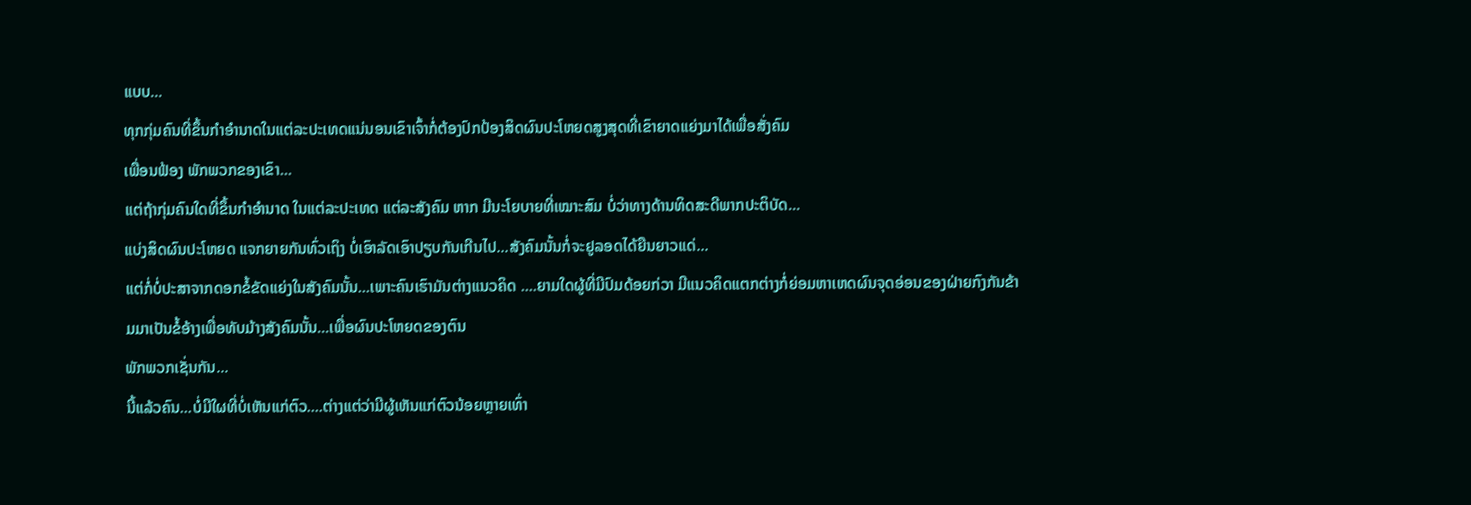ແບບ...
ທຸກກຸ່ມຄົນທີ່ຂຶ້ນກໍາອໍານາດໃນແຕ່ລະປະເທດແນ່ນອນເຂົາເຈົ້າກໍ່ຕ້ອງປົກປ້ອງສິດຜົນປະໂຫຍດສູງສຸດທີ່ເຂົາຍາດແຍ່ງມາໄດ້ເພື່ອສັ່ງຄົມ
ເພື່ອນຟ້ອງ ພັກພວກຂອງເຂົາ...
ແຕ່ຖ້າກຸ່ມຄົນໃດທີ່ຂຶ້ນກໍາອໍານາດ ໃນແຕ່ລະປະເທດ ແຕ່ລະສັງຄົມ ຫາກ ມີນະໂຍບາຍທີ່ເໝາະສົມ ບໍ່ວ່າທາງດ້ານທິດສະດີພາກປະຕິບັດ...
ແບ່ງສິດຜົນປະໂຫຍດ ແຈກຍາຍກັນທົ່ວເຖິງ ບໍ່ເອົາລັດເອົາປຽບກັນເກີນໄປ...ສັງຄົມນັ້ນກໍ່ຈະຢູລອດໄດ້ຍືນຍາວແດ່...
ແຕ່ກໍ່ບໍ່ປະສາຈາກດອກຂໍ້ຂັດແຍ່ງໃນສັງຄົມນັ້ນ...ເພາະຄົນເຮົາມັນຕ່າງແນວຄິດ ....ຍາມໃດຜູ້ທີ່ມີປົມດ້ອຍກ່ວາ ມີແນວຄິດແຕກຕ່າງກໍ່ຍ່ອມຫາເຫດຜົນຈຸດອ່ອນຂອງຝ່າຍກົງກັນຂ້າມມາເປັນຂໍ້ອ້າງເພື່ອທັບມ້າງສັງຄົມນັ້ນ...ເພື່ອຜົນປະໂຫຍດຂອງຕົນ
ພັກພວກເຊັ່ນກັນ...
ນີ້ແລ້ວຄົນ...ບໍ່ມີໃຜທີ່ບໍ່ເຫັນແກ່ຕົວ....ຕ່າງແຕ່ວ່າມີຜູ້ເຫັນແກ່ຕົວນ້ອຍຫຼາຍເທົ່າ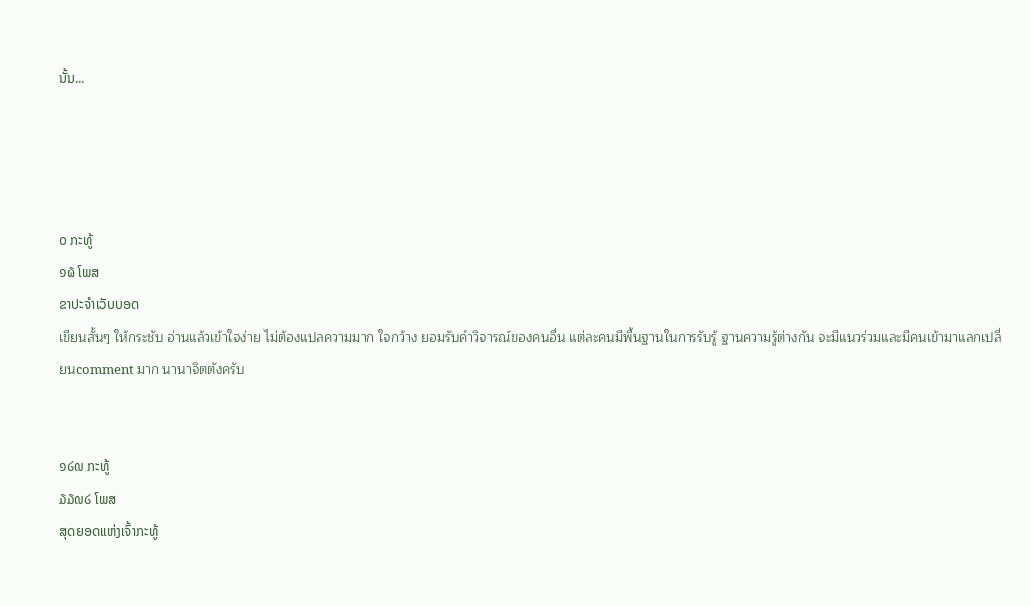ນັ້ນ...




໐ ກະທູ້
໑໖ ໂພສ
ຂາປະຈຳເວັບບອດ
เขียนสั้นๆ ให้กระชับ อ่านแล้วเข้าใจง่าย ไม่ต้องแปลความมาก ใจกว้าง ยอมรับคำวิจารณ์ของคนอื่น แต่ละคนมีพื้นฐานในการรับรู้ ฐานความรู้ต่างกัน จะมีแนวร่วมและมีคนเข้ามาแลกเปลี่ยนcomment มาก นานาจิตตังครับ


໑໒໙ ກະທູ້
໓໓໙໒ ໂພສ
ສຸດຍອດແຫ່ງເຈົ້າກະທູ້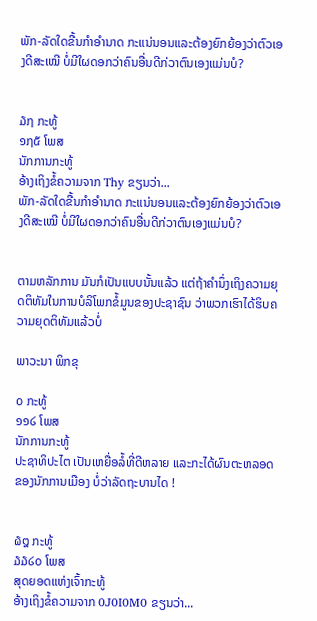ພັກ-ລັດໃດຂື້ນກຳອຳນາດ ກະແນ່ນອນແລະຕ້ອງຍົກຍ້ອງວ່າຕົວເອງດີສະເໝີ ບໍ່ມີໃຜດອກວ່າຄົນອື່ນດີກ່ວາຕົນເອງແມ່ນບໍ?


໓໗ ກະທູ້
໑໗໕ ໂພສ
ນັກການກະທູ້
ອ້າງເຖິງຂໍ້ຄວາມຈາກ Thy ຂຽນວ່າ...
ພັກ-ລັດໃດຂື້ນກຳອຳນາດ ກະແນ່ນອນແລະຕ້ອງຍົກຍ້ອງວ່າຕົວເອງດີສະເໝີ ບໍ່ມີໃຜດອກວ່າຄົນອື່ນດີກ່ວາຕົນເອງແມ່ນບໍ?


ຕາມຫລັກການ ມັນກໍເປັນແບບນັ້ນແລ້ວ ແຕ່ຖ້າຄຳນຶ່ງເຖິງຄວາມຍຸດຕິທັມໃນການບໍລິໂພກຂໍ້ມູນຂອງປະຊາຊົນ ວ່າພວກເຮົາໄດ້ຮິບຄວາມຍຸດຕິທັມແລ້ວບໍ່

ພາວະນາ ພິກຂຸ

໐ ກະທູ້
໑໑໒ ໂພສ
ນັກການກະທູ້
ປະຊາທິປະໄຕ ເປັນເຫຍື່ອລໍ້ທີ່ດີຫລາຍ ແລະກະໄດ້ຜົນຕະຫລອດ ຂອງນັກການເມືອງ ບໍ່ວ່າລັດຖະບານໄດ !


໖໘ ກະທູ້
໓໓໒໐ ໂພສ
ສຸດຍອດແຫ່ງເຈົ້າກະທູ້
ອ້າງເຖິງຂໍ້ຄວາມຈາກ 0J0I0M0 ຂຽນວ່າ...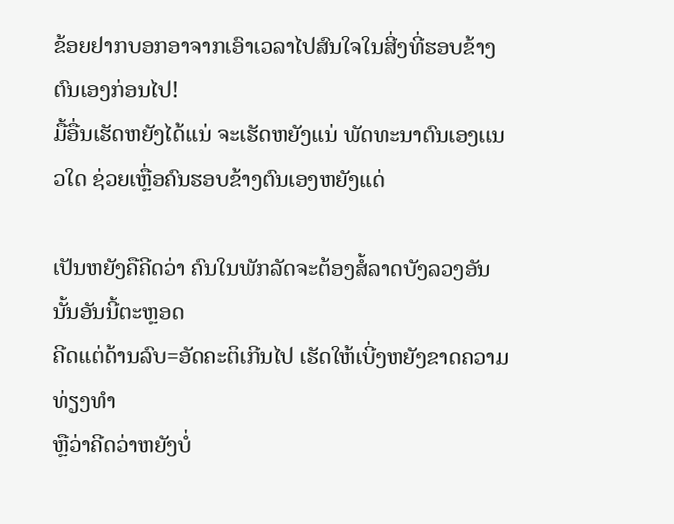ຂ້ອຍຢາກບອກອາຈາກເອົາເວລາໄປສົນໃຈໃນສີ່ງທີ່ຮອບຂ້າງຕົນເອງກ່ອນໄປ!
ມື້ອື່ນເຮັດຫຍັງໄດ້ເເນ່ ຈະເຮັດຫຍັງເເນ່ ພັດທະນາຕົນເອງເເນວໃດ ຊ່ວຍເຫຼື່ອຄົນຮອບຂ້າງຕົນເອງຫຍັງເເດ່

ເປັນຫຍັງຄືຄີດວ່າ ຄົນໃນພັກລັດຈະຕ້ອງສໍ້ລາດບັງລວງອັນນັ້ນອັນນີ້ຕະຫຼອດ
ຄີດເເຕ່ດ້ານລົບ=ອັດຄະຕິເກີນໄປ ເຮັດໃຫ້ເບີ່ງຫຍັງຂາດຄວາມທ່ຽງທຳ
ຫຼືວ່າຄີດວ່າຫຍັງບໍ່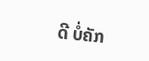ດີ ບໍ່ຄັກ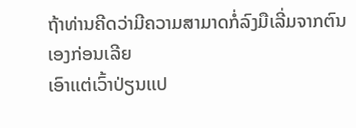ຖ້າທ່ານຄີດວ່າມີຄວາມສາມາດກໍ່ລົງມືເລີ່ມຈາກຕົນເອງກ່ອນເລີຍ
ເອົາເເຕ່ເວົ້າປ່ຽນເເປ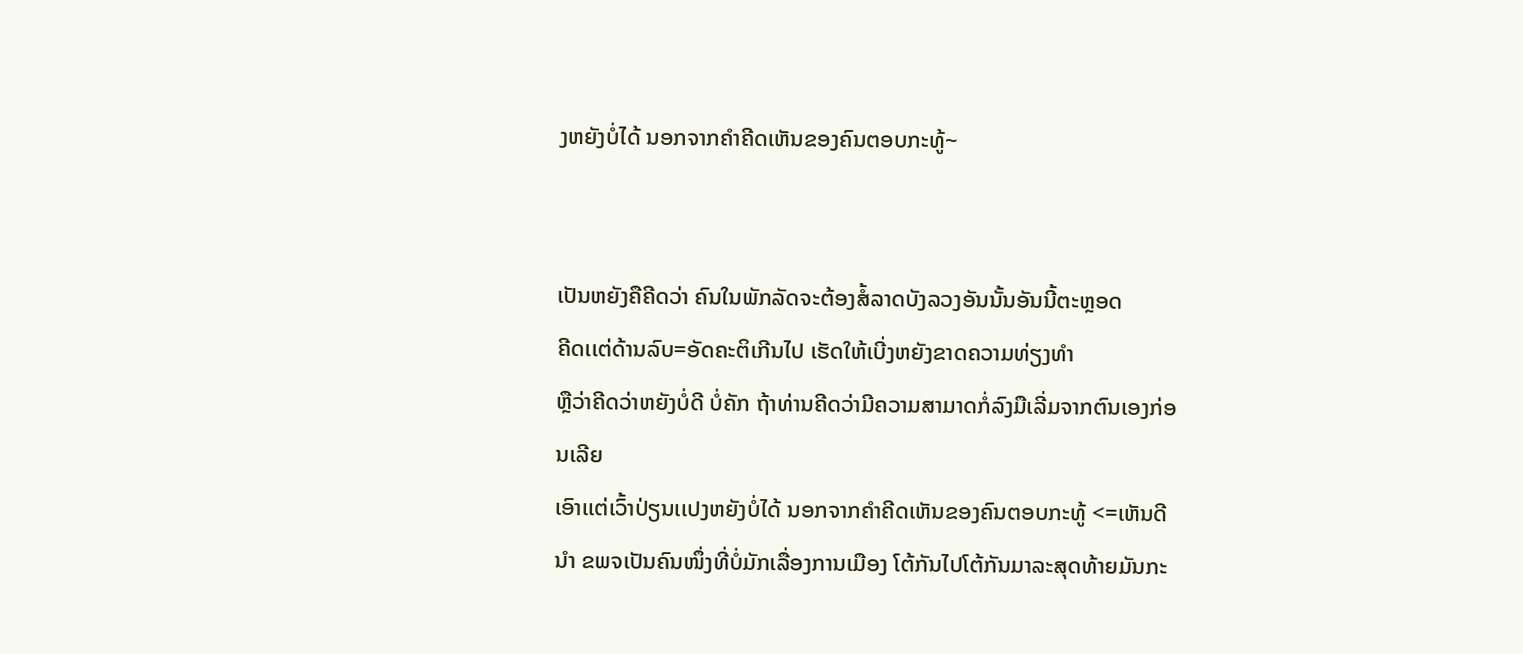ງຫຍັງບໍ່ໄດ້ ນອກຈາກຄຳຄີດເຫັນຂອງຄົນຕອບກະທູ້~


ເປັນຫຍັງຄືຄີດວ່າ ຄົນໃນພັກລັດຈະຕ້ອງສໍ້ລາດບັງລວງອັນນັ້ນອັນນີ້ຕະຫຼອດ
ຄີດເເຕ່ດ້ານລົບ=ອັດຄະຕິເກີນໄປ ເຮັດໃຫ້ເບີ່ງຫຍັງຂາດຄວາມທ່ຽງທຳ
ຫຼືວ່າຄີດວ່າຫຍັງບໍ່ດີ ບໍ່ຄັກ ຖ້າທ່ານຄີດວ່າມີຄວາມສາມາດກໍ່ລົງມືເລີ່ມຈາກຕົນເອງກ່ອນເລີຍ
ເອົາເເຕ່ເວົ້າປ່ຽນເເປງຫຍັງບໍ່ໄດ້ ນອກຈາກຄຳຄີດເຫັນຂອງຄົນຕອບກະທູ້ <=ເຫັນດີນຳ ຂພຈເປັນຄົນໜຶ່ງທີ່ບໍ່ມັກເລື່ອງການເມືອງ ໂຕ້ກັນໄປໂຕ້ກັນມາລະສຸດທ້າຍມັນກະ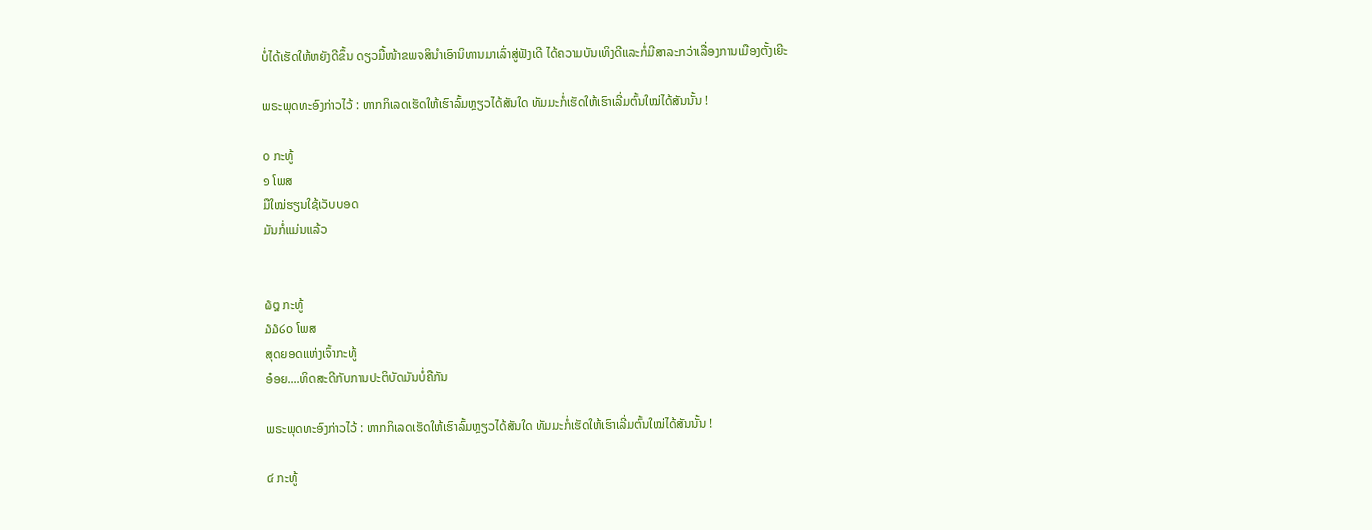ບໍ່ໄດ້ເຮັດໃຫ້ຫຍັງດີຂຶ້ນ ດຽວມື້ໜ້າຂພຈສິນຳເອົານິທານມາເລົ່າສູ່ຟັງເດີ ໄດ້ຄວາມບັນເທິງດີແລະກໍ່ມີສາລະກວ່າເລື່ອງການເມືອງຕັ້ງເຍີະ

ພຣະພຸດທະອົງກ່າວໄວ້ : ຫາກກິເລດເຮັດໃຫ້ເຮົາລົ້ມຫຼຽວໄດ້ສັນໃດ ທັມມະກໍ່ເຮັດໃຫ້ເຮົາເລີ່ມຕົ້ນໃໝ່ໄດ້ສັນນັ້ນ !

໐ ກະທູ້
໑ ໂພສ
ມືໃໝ່ຮຽນໃຊ້ເວັບບອດ
ມັນກໍ່ແມ່ນແລ້ວ


໖໘ ກະທູ້
໓໓໒໐ ໂພສ
ສຸດຍອດແຫ່ງເຈົ້າກະທູ້
ອ໋ອຍ....ທິດສະດີກັບການປະຕິບັດມັນບໍ່ຄືກັນ

ພຣະພຸດທະອົງກ່າວໄວ້ : ຫາກກິເລດເຮັດໃຫ້ເຮົາລົ້ມຫຼຽວໄດ້ສັນໃດ ທັມມະກໍ່ເຮັດໃຫ້ເຮົາເລີ່ມຕົ້ນໃໝ່ໄດ້ສັນນັ້ນ !

໔ ກະທູ້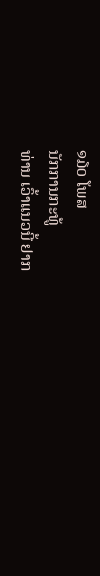໑໓໐ ໂພສ
ນັກການກະທູ້
ທ່ານ ເວົ້າແນວນີ້ ຢາກ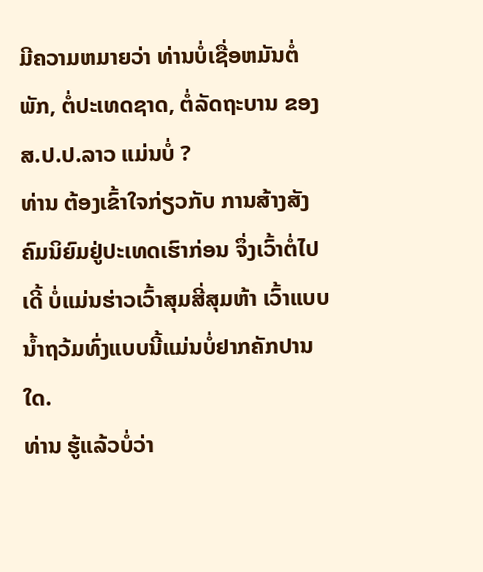ມີຄວາມຫມາຍວ່າ ທ່ານບໍ່ເຊື່ອຫມັນຕໍ່ພັກ, ຕໍ່ປະເທດຊາດ, ຕໍ່ລັດຖະບານ ຂອງ ສ.ປ.ປ.ລາວ ແມ່ນບໍ່ ?
ທ່ານ ຕ້ອງເຂົ້າໃຈກ່ຽວກັບ ການສ້າງສັງຄົມນິຍົມຢູ່ປະເທດເຮົາກ່ອນ ຈຶ່ງເວົ້າຕໍ່ໄປເດີ້ ບໍ່ແມ່ນຮ່າວເວົ້າສຸມສີ່ສຸມຫ້າ ເວົ້າແບບນ້ຳຖວ້ມທົ່ງແບບນີ້ແມ່ນບໍ່ຢາກຄັກປານໃດ.
ທ່ານ ຮູ້ແລ້ວບໍ່ວ່າ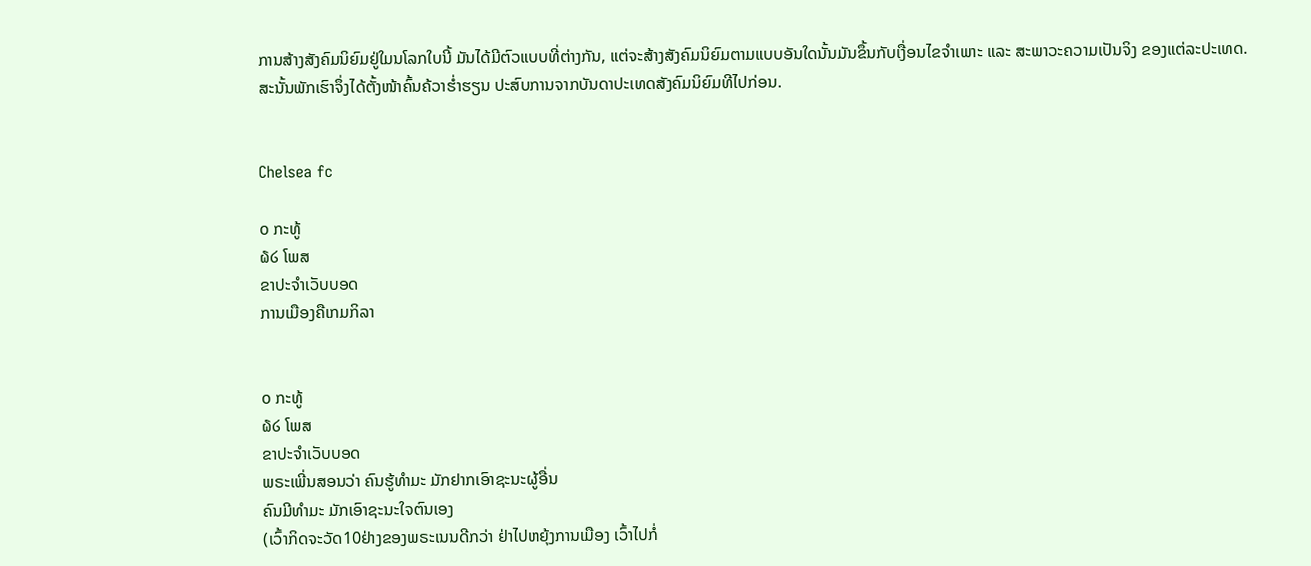ການສ້າງສັງຄົມນິຍົມຢູ່ໃມນໂລກໃບນີ້ ມັນໄດ້ມີຕົວແບບທີ່ຕ່າງກັນ, ແຕ່ຈະສ້າງສັງຄົມນິຍົມຕາມແບບອັນໃດນັ້ນມັນຂຶ້ນກັບເງື່ອນໄຂຈຳເພາະ ແລະ ສະພາວະຄວາມເປັນຈິງ ຂອງແຕ່ລະປະເທດ.
ສະນັ້ນພັກເຮົາຈຶ່ງໄດ້ຕັ້ງໜ້າຄົ້ນຄ້ວາຮ່ຳຮຽນ ປະສົບການຈາກບັນດາປະເທດສັງຄົມນິຍົມທີໄປກ່ອນ.


Chelsea fc

໐ ກະທູ້
໖໒ ໂພສ
ຂາປະຈຳເວັບບອດ
ການເມືອງຄືເກມກິລາ


໐ ກະທູ້
໖໒ ໂພສ
ຂາປະຈຳເວັບບອດ
ພຣະເພີ່ນສອນວ່າ ຄົນຮູ້ທຳມະ ມັກຢາກເອົາຊະນະຜູ້ອື່ນ
ຄົນມີທຳມະ ມັກເອົາຊະນະໃຈຕົນເອງ
(ເວົ້າກິດຈະວັດ10ຢ່າງຂອງພຣະເນນດີກວ່າ ຢ່າໄປຫຍຸ້ງການເມືອງ ເວົ້າໄປກໍ່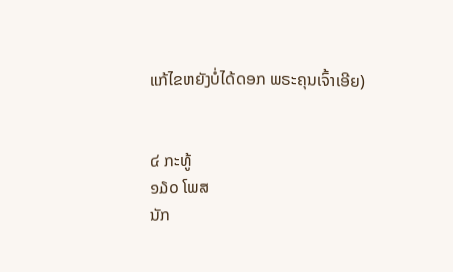ແກ້ໄຂຫຍັງບໍ່ໄດ້ດອກ ພຣະຄຸນເຈົ້າເອີຍ)


໔ ກະທູ້
໑໓໐ ໂພສ
ນັກ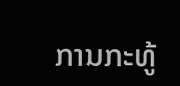ການກະທູ້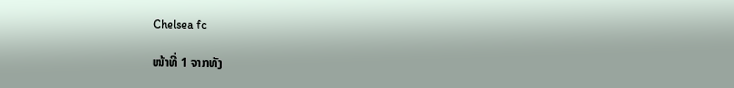Chelsea fc

ໜ້າທີ່ 1 ຈາກທັງ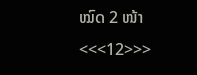ໝົດ 2 ໜ້າ <<<12>>>